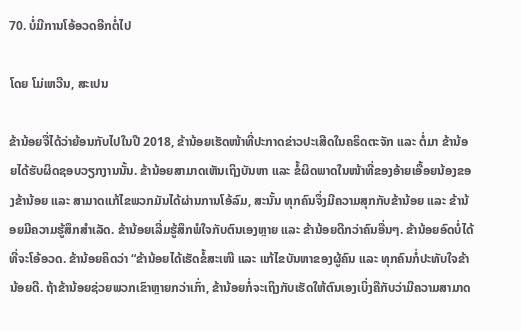70. ບໍ່ມີການໂອ້ອວດອີກຕໍ່ໄປ

ໂດຍ ໂມ່ເຫວີນ, ສະເປນ

ຂ້ານ້ອຍຈື່ໄດ້ວ່າຍ້ອນກັບໄປໃນປີ 2018, ຂ້ານ້ອຍເຮັດໜ້າທີ່ປະກາດຂ່າວປະເສີດໃນຄຣິດຕະຈັກ ແລະ ຕໍ່ມາ ຂ້ານ້ອຍໄດ້ຮັບຜິດຊອບວຽກງານນັ້ນ. ຂ້ານ້ອຍສາມາດເຫັນເຖິງບັນຫາ ແລະ ຂໍ້ຜິດພາດໃນໜ້າທີ່ຂອງອ້າຍເອື້ອຍນ້ອງຂອງຂ້ານ້ອຍ ແລະ ສາມາດແກ້ໄຂພວກມັນໄດ້ຜ່ານການໂອ້ລົມ, ສະນັ້ນ ທຸກຄົນຈຶ່ງມີຄວາມສຸກກັບຂ້ານ້ອຍ ແລະ ຂ້ານ້ອຍມີຄວາມຮູ້ສຶກສຳເລັດ. ຂ້ານ້ອຍເລີ່ມຮູ້ສຶກພໍໃຈກັບຕົນເອງຫຼາຍ ແລະ ຂ້ານ້ອຍດີກວ່າຄົນອື່ນໆ. ຂ້ານ້ອຍອົດບໍ່ໄດ້ທີ່ຈະໂອ້ອວດ. ຂ້ານ້ອຍຄິດວ່າ “ຂ້ານ້ອຍໄດ້ເຮັດຂໍ້ສະເໜີ ແລະ ແກ້ໄຂບັນຫາຂອງຜູ້ຄົນ ແລະ ທຸກຄົນກໍ່ປະທັບໃຈຂ້ານ້ອຍດີ. ຖ້າຂ້ານ້ອຍຊ່ວຍພວກເຂົາຫຼາຍກວ່າເກົ່າ, ຂ້ານ້ອຍກໍ່ຈະເຖິງກັບເຮັດໃຫ້ຕົນເອງເບິ່ງຄືກັບວ່າມີຄວາມສາມາດ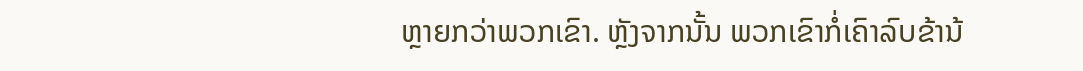ຫຼາຍກວ່າພວກເຂົາ. ຫຼັງຈາກນັ້ນ ພວກເຂົາກໍ່ເຄົາລົບຂ້ານ້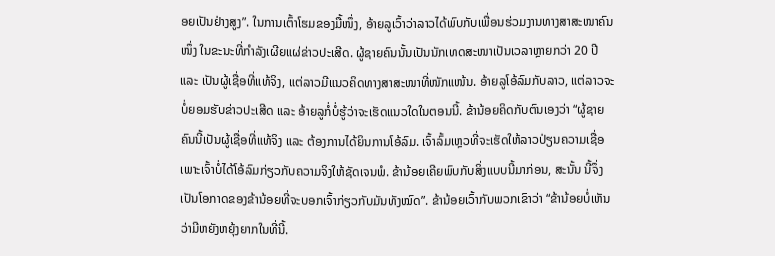ອຍເປັນຢ່າງສູງ”. ໃນການເຕົ້າໂຮມຂອງມື້ໜຶ່ງ, ອ້າຍລູເວົ້າວ່າລາວໄດ້ພົບກັບເພື່ອນຮ່ວມງານທາງສາສະໜາຄົນໜຶ່ງ ໃນຂະນະທີ່ກຳລັງເຜີຍແຜ່ຂ່າວປະເສີດ. ຜູ້ຊາຍຄົນນັ້ນເປັນນັກເທດສະໜາເປັນເວລາຫຼາຍກວ່າ 20 ປີ ແລະ ເປັນຜູ້ເຊື່ອທີ່ແທ້ຈິງ, ແຕ່ລາວມີແນວຄິດທາງສາສະໜາທີ່ໜັກແໜ້ນ. ອ້າຍລູໂອ້ລົມກັບລາວ, ແຕ່ລາວຈະບໍ່ຍອມຮັບຂ່າວປະເສີດ ແລະ ອ້າຍລູກໍ່ບໍ່ຮູ້ວ່າຈະເຮັດແນວໃດໃນຕອນນີ້. ຂ້ານ້ອຍຄິດກັບຕົນເອງວ່າ “ຜູ້ຊາຍຄົນນີ້ເປັນຜູ້ເຊື່ອທີ່ແທ້ຈິງ ແລະ ຕ້ອງການໄດ້ຍິນການໂອ້ລົມ. ເຈົ້າລົ້ມເຫຼວທີ່ຈະເຮັດໃຫ້ລາວປ່ຽນຄວາມເຊື່ອ ເພາະເຈົ້າບໍ່ໄດ້ໂອ້ລົມກ່ຽວກັບຄວາມຈິງໃຫ້ຊັດເຈນພໍ. ຂ້ານ້ອຍເຄີຍພົບກັບສິ່ງແບບນີ້ມາກ່ອນ, ສະນັ້ນ ນີ້ຈຶ່ງເປັນໂອກາດຂອງຂ້ານ້ອຍທີ່ຈະບອກເຈົ້າກ່ຽວກັບມັນທັງໝົດ”. ຂ້ານ້ອຍເວົ້າກັບພວກເຂົາວ່າ “ຂ້ານ້ອຍບໍ່ເຫັນວ່າມີຫຍັງຫຍຸ້ງຍາກໃນທີ່ນີ້.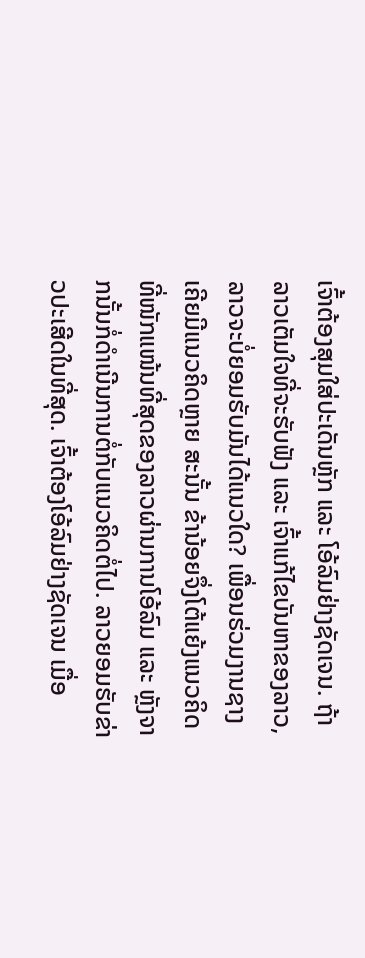ເຈົ້າຕ້ອງສຸມໃສ່ປະເດັນຫຼັກ ແລະ ໂອ້ລົມຢ່າງຊັດເຈນ. ຖ້າລາວເຕັມໃຈທີ່ຈະຮັບຟັງ ແລະ ເຈົ້າແກ້ໄຂບັນຫາຂອງລາວ, ລາວຈະບໍ່ຍອມຮັບມັນໄດ້ແນວໃດ? ເພື່ອນຮ່ວມງານຊາງເຄີຍມີແນວຄິດຫຼາຍ ສະນັ້ນ ຂ້ານ້ອຍຈຶ່ງໂຕ້ແຍ້ງແນວຄິດທີ່ໜັກແໜ້ນທີ່ສຸດຂອງລາວຜ່ານການໂອ້ລົມ ແລະ ຫຼັງຈາກນັ້ນກໍ່ດຳເນີນການຕໍ່ກັບແນວຄິດຕໍ່ໄປ. ລາວຍອມຮັບຂ່າວປະເສີດໃນທີ່ສຸດ. ເຈົ້າຕ້ອງໂອ້ລົມຢ່າງຊັດເຈນ ເມື່ອ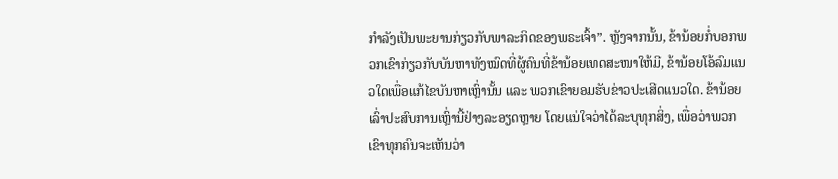ກຳລັງເປັນພະຍານກ່ຽວກັບພາລະກິດຂອງພຣະເຈົ້າ”. ຫຼັງຈາກນັ້ນ, ຂ້ານ້ອຍກໍ່ບອກພວກເຂົາກ່ຽວກັບບັນຫາທັງໝົດທີ່ຜູ້ຄົນທີ່ຂ້ານ້ອຍເທດສະໜາໃຫ້ມີ, ຂ້ານ້ອຍໂອ້ລົມແນວໃດເພື່ອແກ້ໄຂບັນຫາເຫຼົ່ານັ້ນ ແລະ ພວກເຂົາຍອມຮັບຂ່າວປະເສີດແນວໃດ. ຂ້ານ້ອຍເລົ່າປະສົບການເຫຼົ່ານີ້ຢ່າງລະອຽດຫຼາຍ ໂດຍແນ່ໃຈວ່າໄດ້ລະບຸທຸກສິ່ງ, ເພື່ອວ່າພວກເຂົາທຸກຄົນຈະເຫັນວ່າ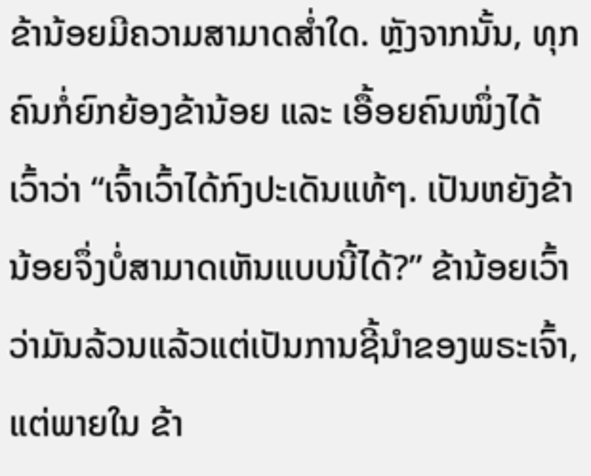ຂ້ານ້ອຍມີຄວາມສາມາດສໍ່າໃດ. ຫຼັງຈາກນັ້ນ, ທຸກຄົນກໍ່ຍົກຍ້ອງຂ້ານ້ອຍ ແລະ ເອື້ອຍຄົນໜຶ່ງໄດ້ເວົ້າວ່າ “ເຈົ້າເວົ້າໄດ້ກົງປະເດັນແທ້ໆ. ເປັນຫຍັງຂ້ານ້ອຍຈຶ່ງບໍ່ສາມາດເຫັນແບບນີ້ໄດ້?” ຂ້ານ້ອຍເວົ້າວ່າມັນລ້ວນແລ້ວແຕ່ເປັນການຊີ້ນໍາຂອງພຣະເຈົ້າ, ແຕ່ພາຍໃນ ຂ້າ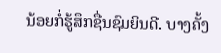ນ້ອຍກໍ່ຮູ້ສຶກຊື່ນຊົມຍິນດີ. ບາງຄັ້ງ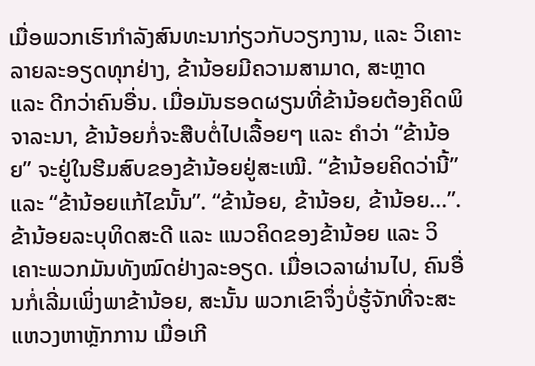ເມື່ອພວກເຮົາກຳລັງສົນທະນາກ່ຽວກັບວຽກງານ, ແລະ ວິເຄາະລາຍລະອຽດທຸກຢ່າງ, ຂ້ານ້ອຍມີຄວາມສາມາດ, ສະຫຼາດ ແລະ ດີກວ່າຄົນອື່ນ. ເມື່ອມັນຮອດຜຽນທີ່ຂ້ານ້ອຍຕ້ອງຄິດພິຈາລະນາ, ຂ້ານ້ອຍກໍ່ຈະສືບຕໍ່ໄປເລື້ອຍໆ ແລະ ຄຳວ່າ “ຂ້ານ້ອຍ” ຈະຢູ່ໃນຮີມສົບຂອງຂ້ານ້ອຍຢູ່ສະເໝີ. “ຂ້ານ້ອຍຄິດວ່ານີ້” ແລະ “ຂ້ານ້ອຍແກ້ໄຂນັ້ນ”. “ຂ້ານ້ອຍ, ຂ້ານ້ອຍ, ຂ້ານ້ອຍ...”. ຂ້ານ້ອຍລະບຸທິດສະດີ ແລະ ແນວຄິດຂອງຂ້ານ້ອຍ ແລະ ວິເຄາະພວກມັນທັງໝົດຢ່າງລະອຽດ. ເມື່ອເວລາຜ່ານໄປ, ຄົນອື່ນກໍ່ເລີ່ມເພິ່ງພາຂ້ານ້ອຍ, ສະນັ້ນ ພວກເຂົາຈຶ່ງບໍ່ຮູ້ຈັກທີ່ຈະສະແຫວງຫາຫຼັກການ ເມື່ອເກີ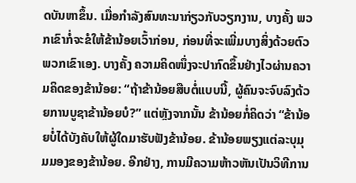ດບັນຫາຂຶ້ນ. ເມື່ອກຳລັງສົນທະນາກ່ຽວກັບວຽກງານ, ບາງຄັ້ງ ພວກເຂົາກໍ່ຈະຂໍໃຫ້ຂ້ານ້ອຍເວົ້າກ່ອນ, ກ່ອນທີ່ຈະເພີ່ມບາງສິ່ງດ້ວຍຕົວພວກເຂົາເອງ. ບາງຄັ້ງ ຄວາມຄິດໜຶ່ງຈະປາກົດຂຶ້ນຢ່າງໄວຜ່ານຄວາມຄິດຂອງຂ້ານ້ອຍ: “ຖ້າຂ້ານ້ອຍສືບຕໍ່ແບບນີ້, ຜູ້ຄົນຈະຈົບລົງດ້ວຍການບູຊາຂ້ານ້ອຍບໍ?” ແຕ່ຫຼັງຈາກນັ້ນ ຂ້ານ້ອຍກໍ່ຄິດວ່າ “ຂ້ານ້ອຍບໍ່ໄດ້ບັງຄັບໃຫ້ຜູ້ໃດມາຮັບຟັງຂ້ານ້ອຍ. ຂ້ານ້ອຍພຽງແຕ່ລະບຸມຸມມອງຂອງຂ້ານ້ອຍ. ອີກຢ່າງ, ການມີຄວາມຫ້າວຫັນເປັນວິທີການ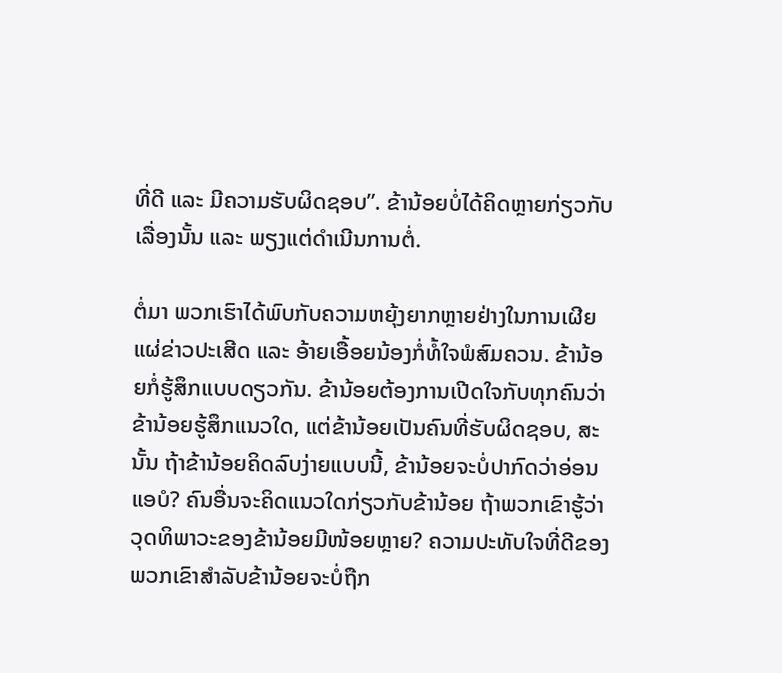ທີ່ດີ ແລະ ມີຄວາມຮັບຜິດຊອບ”. ຂ້ານ້ອຍບໍ່ໄດ້ຄິດຫຼາຍກ່ຽວກັບເລື່ອງນັ້ນ ແລະ ພຽງແຕ່ດຳເນີນການຕໍ່.

ຕໍ່ມາ ພວກເຮົາໄດ້ພົບກັບຄວາມຫຍຸ້ງຍາກຫຼາຍຢ່າງໃນການເຜີຍແຜ່ຂ່າວປະເສີດ ແລະ ອ້າຍເອື້ອຍນ້ອງກໍ່ທໍ້ໃຈພໍສົມຄວນ. ຂ້ານ້ອຍກໍ່ຮູ້ສຶກແບບດຽວກັນ. ຂ້ານ້ອຍຕ້ອງການເປີດໃຈກັບທຸກຄົນວ່າຂ້ານ້ອຍຮູ້ສຶກແນວໃດ, ແຕ່ຂ້ານ້ອຍເປັນຄົນທີ່ຮັບຜິດຊອບ, ສະນັ້ນ ຖ້າຂ້ານ້ອຍຄິດລົບງ່າຍແບບນີ້, ຂ້ານ້ອຍຈະບໍ່ປາກົດວ່າອ່ອນແອບໍ? ຄົນອື່ນຈະຄິດແນວໃດກ່ຽວກັບຂ້ານ້ອຍ ຖ້າພວກເຂົາຮູ້ວ່າວຸດທິພາວະຂອງຂ້ານ້ອຍມີໜ້ອຍຫຼາຍ? ຄວາມປະທັບໃຈທີ່ດີຂອງພວກເຂົາສຳລັບຂ້ານ້ອຍຈະບໍ່ຖືກ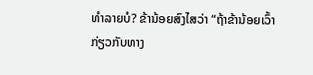ທຳລາຍບໍ? ຂ້ານ້ອຍສົງໄສວ່າ “ຖ້າຂ້ານ້ອຍເວົ້າກ່ຽວກັບທາງ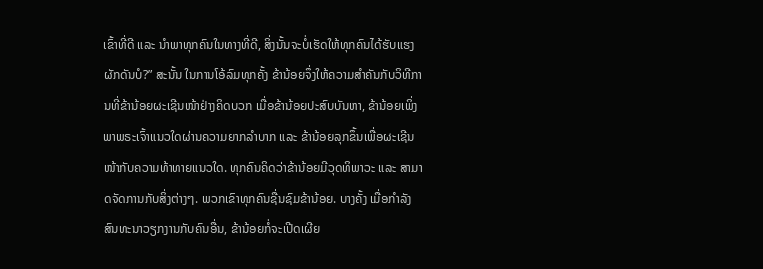ເຂົ້າທີ່ດີ ແລະ ນໍາພາທຸກຄົນໃນທາງທີ່ດີ, ສິ່ງນັ້ນຈະບໍ່ເຮັດໃຫ້ທຸກຄົນໄດ້ຮັບແຮງຜັກດັນບໍ?” ສະນັ້ນ ໃນການໂອ້ລົມທຸກຄັ້ງ ຂ້ານ້ອຍຈຶ່ງໃຫ້ຄວາມສຳຄັນກັບວິທີການທີ່ຂ້ານ້ອຍຜະເຊີນໜ້າຢ່າງຄິດບວກ ເມື່ອຂ້ານ້ອຍປະສົບບັນຫາ, ຂ້ານ້ອຍເພິ່ງພາພຣະເຈົ້າແນວໃດຜ່ານຄວາມຍາກລຳບາກ ແລະ ຂ້ານ້ອຍລຸກຂຶ້ນເພື່ອຜະເຊີນໜ້າກັບຄວາມທ້າທາຍແນວໃດ. ທຸກຄົນຄິດວ່າຂ້ານ້ອຍມີວຸດທິພາວະ ແລະ ສາມາດຈັດການກັບສິ່ງຕ່າງໆ. ພວກເຂົາທຸກຄົນຊື່ນຊົມຂ້ານ້ອຍ. ບາງຄັ້ງ ເມື່ອກຳລັງສົນທະນາວຽກງານກັບຄົນອື່ນ, ຂ້ານ້ອຍກໍ່ຈະເປີດເຜີຍ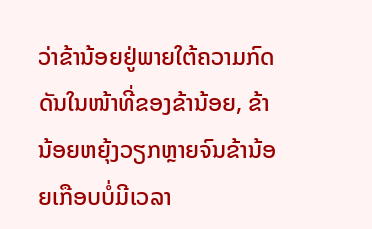ວ່າຂ້ານ້ອຍຢູ່ພາຍໃຕ້ຄວາມກົດດັນໃນໜ້າທີ່ຂອງຂ້ານ້ອຍ, ຂ້ານ້ອຍຫຍຸ້ງວຽກຫຼາຍຈົນຂ້ານ້ອຍເກືອບບໍ່ມີເວລາ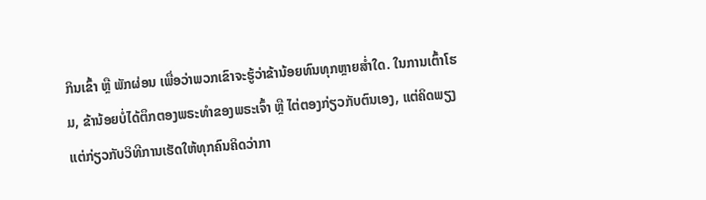ກິນເຂົ້າ ຫຼື ພັກຜ່ອນ ເພື່ອວ່າພວກເຂົາຈະຮູ້ວ່າຂ້ານ້ອຍທົນທຸກຫຼາຍສໍ່າໃດ. ໃນການເຕົ້າໂຮມ, ຂ້ານ້ອຍບໍ່ໄດ້ຕຶກຕອງພຣະທຳຂອງພຣະເຈົ້າ ຫຼື ໄຕ່ຕອງກ່ຽວກັບຕົນເອງ, ແຕ່ຄິດພຽງແຕ່ກ່ຽວກັບວິທີການເຮັດໃຫ້ທຸກຄົນຄິດວ່າກາ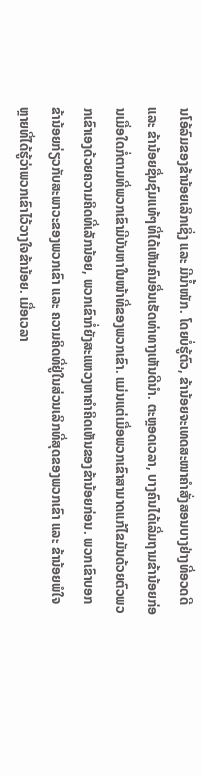ນໂອ້ລົມຂອງຂ້ານ້ອຍເລິກເຊິ່ງ ແລະ ມີນໍ້າໜັກ. ໂດຍບໍ່ຮູ້ຕົວ, ຂ້ານ້ອຍຈະເທດສະໜາຄຳສັ່ງສອນບາງຢ່າງທີ່ອວດດີ ແລະ ຂ້ານ້ອຍຊື່ນຊົມແທ້ໆທີ່ໄດ້ເຫັນຄົນອື່ນເຮັດທ່າທາງເຫັນດີນໍາ. ຕະຫຼອດເວລາ, ບາງຄົນໄດ້ເລີ່ມຖາມຂ້ານ້ອຍກ່ອນເມື່ອໃດກໍ່ຕາມທີ່ພວກເຂົາມີບັນຫາໃນໜ້າທີ່ຂອງພວກເຂົາ. ແມ່ນແຕ່ເມື່ອພວກເຂົາສາມາດແກ້ໄຂມັນດ້ວຍຕົວພວກເຂົາເອງດ້ວຍຄວາມຄິດທີ່ເລັກນ້ອຍ, ພວກເຂົາກໍ່ຍັງສະແຫວງຫາຄຳຄິດເຫັນຂອງຂ້ານ້ອຍກ່ອນ. ພວກເຂົາບອກຂ້ານ້ອຍກ່ຽວກັບສະພາວະຂອງພວກເຂົາ ແລະ ຄວາມຄິດທີ່ຢູ່ໃນສ່ວນເລິກທີ່ສຸດຂອງພວກເຂົາ ແລະ ຂ້ານ້ອຍພໍໃຈຫຼາຍທີ່ໄດ້ຮູ້ວ່າພວກເຂົາໄວ້ວາງໃຈຂ້ານ້ອຍ. ເມື່ອເວລາ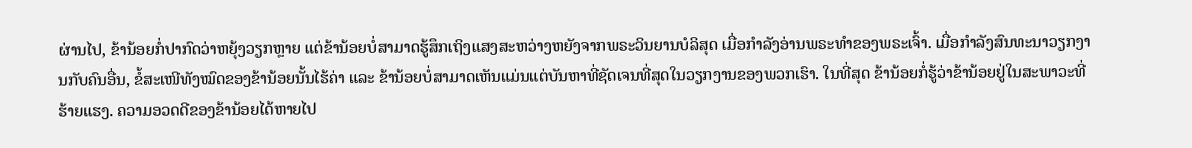ຜ່ານໄປ, ຂ້ານ້ອຍກໍ່ປາກົດວ່າຫຍຸ້ງວຽກຫຼາຍ ແຕ່ຂ້ານ້ອຍບໍ່ສາມາດຮູ້ສຶກເຖິງແສງສະຫວ່າງຫຍັງຈາກພຣະວິນຍານບໍລິສຸດ ເມື່ອກຳລັງອ່ານພຣະທຳຂອງພຣະເຈົ້າ. ເມື່ອກຳລັງສົນທະນາວຽກງານກັບຄົນອື່ນ, ຂໍ້ສະເໜີທັງໝົດຂອງຂ້ານ້ອຍນັ້ນໄຮ້ຄ່າ ແລະ ຂ້ານ້ອຍບໍ່ສາມາດເຫັນແມ່ນແຕ່ບັນຫາທີ່ຊັດເຈນທີ່ສຸດໃນວຽກງານຂອງພວກເຮົາ. ໃນທີ່ສຸດ ຂ້ານ້ອຍກໍ່ຮູ້ວ່າຂ້ານ້ອຍຢູ່ໃນສະພາວະທີ່ຮ້າຍແຮງ. ຄວາມອວດດີຂອງຂ້ານ້ອຍໄດ້ຫາຍໄປ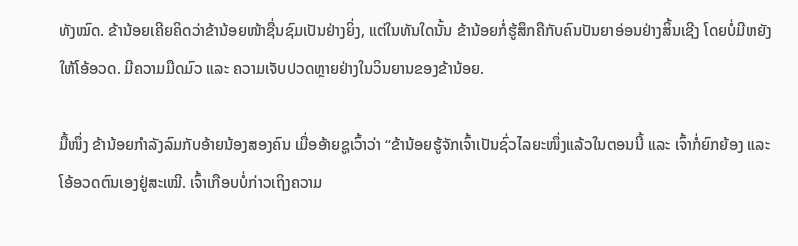ທັງໝົດ. ຂ້ານ້ອຍເຄີຍຄິດວ່າຂ້ານ້ອຍໜ້າຊື່ນຊົມເປັນຢ່າງຍິ່ງ, ແຕ່ໃນທັນໃດນັ້ນ ຂ້ານ້ອຍກໍ່ຮູ້ສຶກຄືກັບຄົນປັນຍາອ່ອນຢ່າງສິ້ນເຊີງ ໂດຍບໍ່ມີຫຍັງໃຫ້ໂອ້ອວດ. ມີຄວາມມືດມົວ ແລະ ຄວາມເຈັບປວດຫຼາຍຢ່າງໃນວິນຍານຂອງຂ້ານ້ອຍ.

ມື້ໜຶ່ງ ຂ້ານ້ອຍກຳລັງລົມກັບອ້າຍນ້ອງສອງຄົນ ເມື່ອອ້າຍຊູເວົ້າວ່າ “ຂ້ານ້ອຍຮູ້ຈັກເຈົ້າເປັນຊົ່ວໄລຍະໜຶ່ງແລ້ວໃນຕອນນີ້ ແລະ ເຈົ້າກໍ່ຍົກຍ້ອງ ແລະ ໂອ້ອວດຕົນເອງຢູ່ສະເໝີ. ເຈົ້າເກືອບບໍ່ກ່າວເຖິງຄວາມ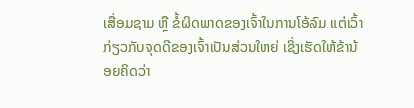ເສື່ອມຊາມ ຫຼື ຂໍ້ຜິດພາດຂອງເຈົ້າໃນການໂອ້ລົມ ແຕ່ເວົ້າກ່ຽວກັບຈຸດດີຂອງເຈົ້າເປັນສ່ວນໃຫຍ່ ເຊິ່ງເຮັດໃຫ້ຂ້ານ້ອຍຄິດວ່າ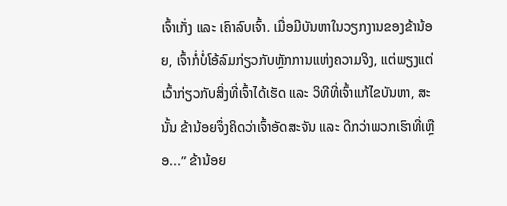ເຈົ້າເກັ່ງ ແລະ ເຄົາລົບເຈົ້າ. ເມື່ອມີບັນຫາໃນວຽກງານຂອງຂ້ານ້ອຍ, ເຈົ້າກໍ່ບໍ່ໂອ້ລົມກ່ຽວກັບຫຼັກການແຫ່ງຄວາມຈິງ, ແຕ່ພຽງແຕ່ເວົ້າກ່ຽວກັບສິ່ງທີ່ເຈົ້າໄດ້ເຮັດ ແລະ ວິທີທີ່ເຈົ້າແກ້ໄຂບັນຫາ, ສະນັ້ນ ຂ້ານ້ອຍຈຶ່ງຄິດວ່າເຈົ້າອັດສະຈັນ ແລະ ດີກວ່າພວກເຮົາທີ່ເຫຼືອ...” ຂ້ານ້ອຍ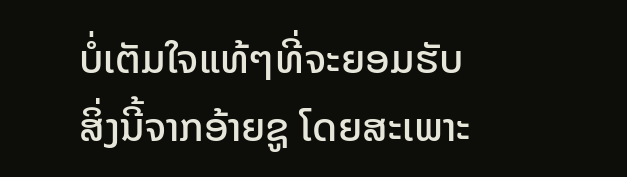ບໍ່ເຕັມໃຈແທ້ໆທີ່ຈະຍອມຮັບສິ່ງນີ້ຈາກອ້າຍຊູ ໂດຍສະເພາະ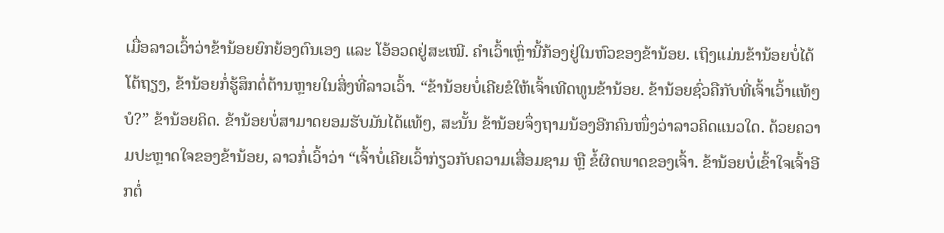ເມື່ອລາວເວົ້າວ່າຂ້ານ້ອຍຍົກຍ້ອງຕົນເອງ ແລະ ໂອ້ອວດຢູ່ສະເໝີ. ຄຳເວົ້າເຫຼົ່ານີ້ກ້ອງຢູ່ໃນຫົວຂອງຂ້ານ້ອຍ. ເຖິງແມ່ນຂ້ານ້ອຍບໍ່ໄດ້ໂຕ້ຖຽງ, ຂ້ານ້ອຍກໍ່ຮູ້ສຶກຕໍ່ຕ້ານຫຼາຍໃນສິ່ງທີ່ລາວເວົ້າ. “ຂ້ານ້ອຍບໍ່ເຄີຍຂໍໃຫ້ເຈົ້າເທີດທູນຂ້ານ້ອຍ. ຂ້ານ້ອຍຊົ່ວຄືກັບທີ່ເຈົ້າເວົ້າແທ້ໆບໍ?” ຂ້ານ້ອຍຄິດ. ຂ້ານ້ອຍບໍ່ສາມາດຍອມຮັບມັນໄດ້ແທ້ໆ, ສະນັ້ນ ຂ້ານ້ອຍຈຶ່ງຖາມນ້ອງອີກຄົນໜຶ່ງວ່າລາວຄິດແນວໃດ. ດ້ວຍຄວາມປະຫຼາດໃຈຂອງຂ້ານ້ອຍ, ລາວກໍ່ເວົ້າວ່າ “ເຈົ້າບໍ່ເຄີຍເວົ້າກ່ຽວກັບຄວາມເສື່ອມຊາມ ຫຼື ຂໍ້ຜິດພາດຂອງເຈົ້າ. ຂ້ານ້ອຍບໍ່ເຂົ້າໃຈເຈົ້າອີກຕໍ່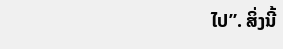ໄປ”. ສິ່ງນີ້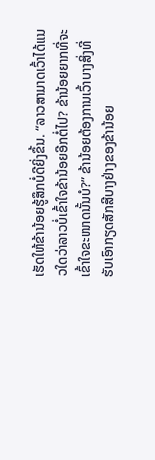ເຮັດໃຫ້ຂ້ານ້ອຍຮູ້ສຶກບໍ່ດີຍິ່ງຂຶ້ນ. “ລາວສາມາດເວົ້າໄດ້ແນວໃດວ່າລາວບໍ່ເຂົ້າໃຈຂ້ານ້ອຍອີກຕໍ່ໄປ? ຂ້ານ້ອຍຍາກທີ່ຈະເຂົ້າໃຈຂະໜາດນັ້ນບໍ?” ຂ້ານ້ອຍຕ້ອງການເວົ້າບາງສິ່ງທີ່ຮັບເອົາກຽດສັກສີບາງຢ່າງຂອງຂ້ານ້ອຍ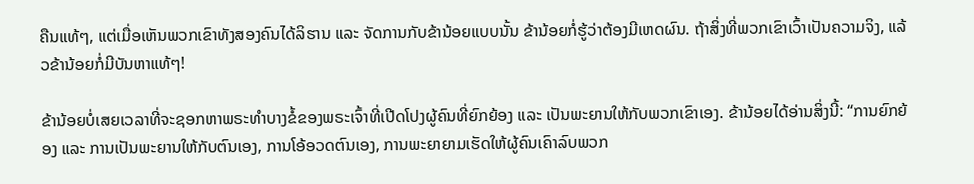ຄືນແທ້ໆ, ແຕ່ເມື່ອເຫັນພວກເຂົາທັງສອງຄົນໄດ້ລິຮານ ແລະ ຈັດການກັບຂ້ານ້ອຍແບບນັ້ນ ຂ້ານ້ອຍກໍ່ຮູ້ວ່າຕ້ອງມີເຫດຜົນ. ຖ້າສິ່ງທີ່ພວກເຂົາເວົ້າເປັນຄວາມຈິງ, ແລ້ວຂ້ານ້ອຍກໍ່ມີບັນຫາແທ້ໆ!

ຂ້ານ້ອຍບໍ່ເສຍເວລາທີ່ຈະຊອກຫາພຣະທຳບາງຂໍ້ຂອງພຣະເຈົ້າທີ່ເປີດໂປງຜູ້ຄົນທີ່ຍົກຍ້ອງ ແລະ ເປັນພະຍານໃຫ້ກັບພວກເຂົາເອງ. ຂ້ານ້ອຍໄດ້ອ່ານສິ່ງນີ້: “ການຍົກຍ້ອງ ແລະ ການເປັນພະຍານໃຫ້ກັບຕົນເອງ, ການໂອ້ອວດຕົນເອງ, ການພະຍາຍາມເຮັດໃຫ້ຜູ້ຄົນເຄົາລົບພວກ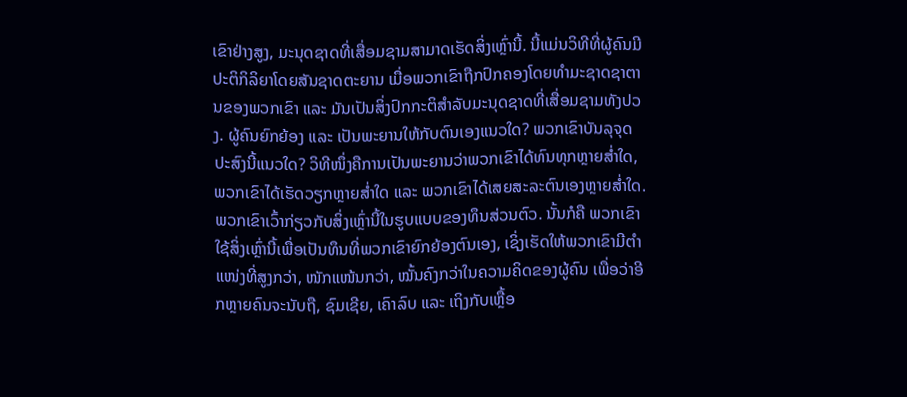ເຂົາຢ່າງສູງ, ມະນຸດຊາດທີ່ເສື່ອມຊາມສາມາດເຮັດສິ່ງເຫຼົ່ານີ້. ນີ້ແມ່ນວິທີທີ່ຜູ້ຄົນມີປະຕິກິລິຍາໂດຍສັນຊາດຕະຍານ ເມື່ອພວກເຂົາຖືກປົກຄອງໂດຍທຳມະຊາດຊາຕານຂອງພວກເຂົາ ແລະ ມັນເປັນສິ່ງປົກກະຕິສຳລັບມະນຸດຊາດທີ່ເສື່ອມຊາມທັງປວງ. ຜູ້ຄົນຍົກຍ້ອງ ແລະ ເປັນພະຍານໃຫ້ກັບຕົນເອງແນວໃດ? ພວກເຂົາບັນລຸຈຸດປະສົງນີ້ແນວໃດ? ວິທີໜຶ່ງຄືການເປັນພະຍານວ່າພວກເຂົາໄດ້ທົນທຸກຫຼາຍສໍ່າໃດ, ພວກເຂົາໄດ້ເຮັດວຽກຫຼາຍສໍ່າໃດ ແລະ ພວກເຂົາໄດ້ເສຍສະລະຕົນເອງຫຼາຍສໍ່າໃດ. ພວກເຂົາເວົ້າກ່ຽວກັບສິ່ງເຫຼົ່ານີ້ໃນຮູບແບບຂອງທຶນສ່ວນຕົວ. ນັ້ນກໍຄື ພວກເຂົາໃຊ້ສິ່ງເຫຼົ່ານີ້ເພື່ອເປັນທຶນທີ່ພວກເຂົາຍົກຍ້ອງຕົນເອງ, ເຊິ່ງເຮັດໃຫ້ພວກເຂົາມີຕຳແໜ່ງທີ່ສູງກວ່າ, ໜັກແໜ້ນກວ່າ, ໝັ້ນຄົງກວ່າໃນຄວາມຄິດຂອງຜູ້ຄົນ ເພື່ອວ່າອີກຫຼາຍຄົນຈະນັບຖື, ຊົມເຊີຍ, ເຄົາລົບ ແລະ ເຖິງກັບເຫຼື້ອ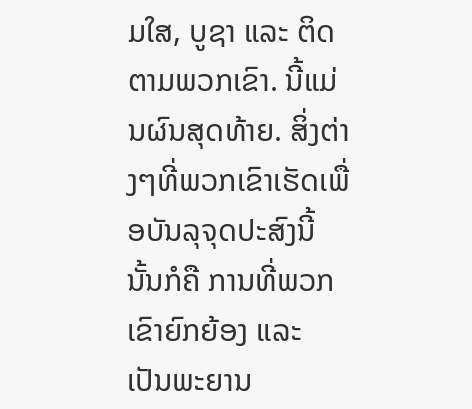ມໃສ, ບູຊາ ແລະ ຕິດຕາມພວກເຂົາ. ນີ້ແມ່ນຜົນສຸດທ້າຍ. ສິ່ງຕ່າງໆທີ່ພວກເຂົາເຮັດເພື່ອບັນລຸຈຸດປະສົງນີ້ ນັ້ນກໍຄື ການທີ່ພວກເຂົາຍົກຍ້ອງ ແລະ ເປັນພະຍານ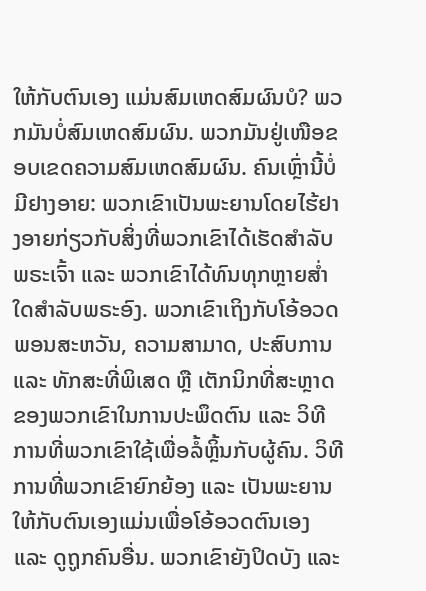ໃຫ້ກັບຕົນເອງ ແມ່ນສົມເຫດສົມຜົນບໍ? ພວກມັນບໍ່ສົມເຫດສົມຜົນ. ພວກມັນຢູ່ເໜືອຂອບເຂດຄວາມສົມເຫດສົມຜົນ. ຄົນເຫຼົ່ານີ້ບໍ່ມີຢາງອາຍ: ພວກເຂົາເປັນພະຍານໂດຍໄຮ້ຢາງອາຍກ່ຽວກັບສິ່ງທີ່ພວກເຂົາໄດ້ເຮັດສຳລັບພຣະເຈົ້າ ແລະ ພວກເຂົາໄດ້ທົນທຸກຫຼາຍສໍ່າໃດສຳລັບພຣະອົງ. ພວກເຂົາເຖິງກັບໂອ້ອວດພອນສະຫວັນ, ຄວາມສາມາດ, ປະສົບການ ແລະ ທັກສະທີ່ພິເສດ ຫຼື ເຕັກນິກທີ່ສະຫຼາດຂອງພວກເຂົາໃນການປະພຶດຕົນ ແລະ ວິທີການທີ່ພວກເຂົາໃຊ້ເພື່ອລໍ້ຫຼິ້ນກັບຜູ້ຄົນ. ວິທີການທີ່ພວກເຂົາຍົກຍ້ອງ ແລະ ເປັນພະຍານໃຫ້ກັບຕົນເອງແມ່ນເພື່ອໂອ້ອວດຕົນເອງ ແລະ ດູຖູກຄົນອື່ນ. ພວກເຂົາຍັງປິດບັງ ແລະ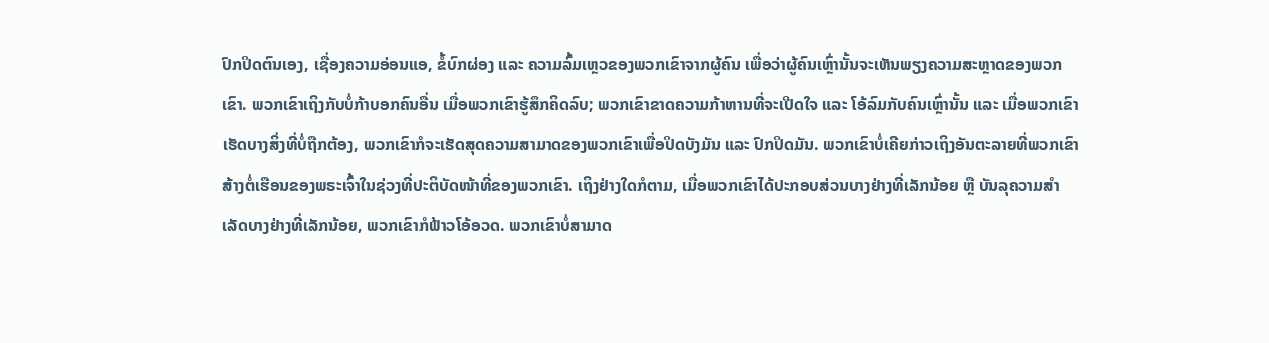ປົກປິດຕົນເອງ, ເຊື່ອງຄວາມອ່ອນແອ, ຂໍ້ບົກຜ່ອງ ແລະ ຄວາມລົ້ມເຫຼວຂອງພວກເຂົາຈາກຜູ້ຄົນ ເພື່ອວ່າຜູ້ຄົນເຫຼົ່ານັ້ນຈະເຫັນພຽງຄວາມສະຫຼາດຂອງພວກເຂົາ. ພວກເຂົາເຖິງກັບບໍ່ກ້າບອກຄົນອື່ນ ເມື່ອພວກເຂົາຮູ້ສຶກຄິດລົບ; ພວກເຂົາຂາດຄວາມກ້າຫານທີ່ຈະເປີດໃຈ ແລະ ໂອ້ລົມກັບຄົນເຫຼົ່ານັ້ນ ແລະ ເມື່ອພວກເຂົາເຮັດບາງສິ່ງທີ່ບໍ່ຖືກຕ້ອງ, ພວກເຂົາກໍຈະເຮັດສຸດຄວາມສາມາດຂອງພວກເຂົາເພື່ອປິດບັງມັນ ແລະ ປົກປິດມັນ. ພວກເຂົາບໍ່ເຄີຍກ່າວເຖິງອັນຕະລາຍທີ່ພວກເຂົາສ້າງຕໍ່ເຮືອນຂອງພຣະເຈົ້າໃນຊ່ວງທີ່ປະຕິບັດໜ້າທີ່ຂອງພວກເຂົາ. ເຖິງຢ່າງໃດກໍຕາມ, ເມື່ອພວກເຂົາໄດ້ປະກອບສ່ວນບາງຢ່າງທີ່ເລັກນ້ອຍ ຫຼື ບັນລຸຄວາມສຳເລັດບາງຢ່າງທີ່ເລັກນ້ອຍ, ພວກເຂົາກໍຟ້າວໂອ້ອວດ. ພວກເຂົາບໍ່ສາມາດ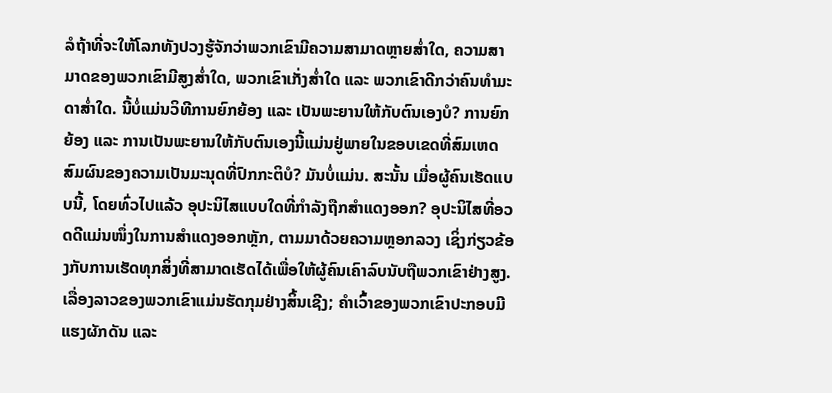ລໍຖ້າທີ່ຈະໃຫ້ໂລກທັງປວງຮູ້ຈັກວ່າພວກເຂົາມີຄວາມສາມາດຫຼາຍສໍ່າໃດ, ຄວາມສາມາດຂອງພວກເຂົາມີສູງສໍ່າໃດ, ພວກເຂົາເກັ່ງສໍ່າໃດ ແລະ ພວກເຂົາດີກວ່າຄົນທໍາມະດາສໍ່າໃດ. ນີ້ບໍ່ແມ່ນວິທີການຍົກຍ້ອງ ແລະ ເປັນພະຍານໃຫ້ກັບຕົນເອງບໍ? ການຍົກຍ້ອງ ແລະ ການເປັນພະຍານໃຫ້ກັບຕົນເອງນີ້ແມ່ນຢູ່ພາຍໃນຂອບເຂດທີ່ສົມເຫດສົມຜົນຂອງຄວາມເປັນມະນຸດທີ່ປົກກະຕິບໍ? ມັນບໍ່ແມ່ນ. ສະນັ້ນ ເມື່ອຜູ້ຄົນເຮັດແບບນີ້, ໂດຍທົ່ວໄປແລ້ວ ອຸປະນິໄສແບບໃດທີ່ກຳລັງຖືກສຳແດງອອກ? ອຸປະນິໄສທີ່ອວດດີແມ່ນໜຶ່ງໃນການສຳແດງອອກຫຼັກ, ຕາມມາດ້ວຍຄວາມຫຼອກລວງ ເຊິ່ງກ່ຽວຂ້ອງກັບການເຮັດທຸກສິ່ງທີ່ສາມາດເຮັດໄດ້ເພື່ອໃຫ້ຜູ້ຄົນເຄົາລົບນັບຖືພວກເຂົາຢ່າງສູງ. ເລື່ອງລາວຂອງພວກເຂົາແມ່ນຮັດກຸມຢ່າງສິ້ນເຊີງ; ຄຳເວົ້າຂອງພວກເຂົາປະກອບມີແຮງຜັກດັນ ແລະ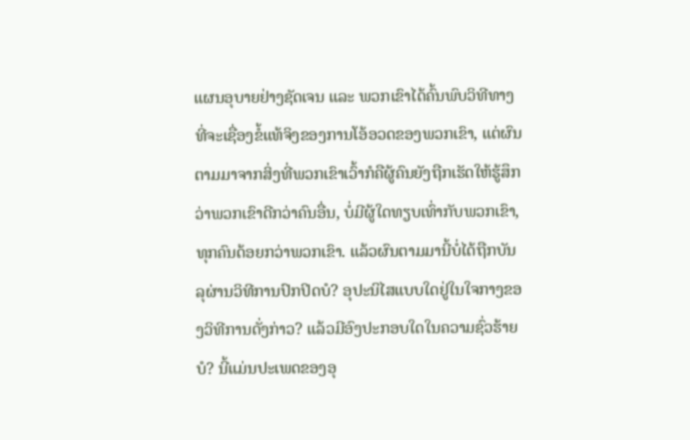ແຜນອຸບາຍຢ່າງຊັດເຈນ ແລະ ພວກເຂົາໄດ້ຄົ້ນພົບວິທີທາງທີ່ຈະເຊື່ອງຂໍ້ແທ້ຈິງຂອງການໂອ້ອວດຂອງພວກເຂົາ, ແຕ່ຜົນຕາມມາຈາກສິ່ງທີ່ພວກເຂົາເວົ້າກໍຄືຜູ້ຄົນຍັງຖືກເຮັດໃຫ້ຮູ້ສຶກວ່າພວກເຂົາດີກວ່າຄົນອື່ນ, ບໍ່ມີຜູ້ໃດທຽບເທົ່າກັບພວກເຂົາ, ທຸກຄົນດ້ອຍກວ່າພວກເຂົາ. ແລ້ວຜົນຕາມມານີ້ບໍ່ໄດ້ຖືກບັນລຸຜ່ານວິທີການປົກປິດບໍ? ອຸປະນິໄສແບບໃດຢູ່ໃນໃຈກາງຂອງວິທີການດັ່ງກ່າວ? ແລ້ວມີອົງປະກອບໃດໃນຄວາມຊົ່ວຮ້າຍບໍ? ນີ້ແມ່ນປະເພດຂອງອຸ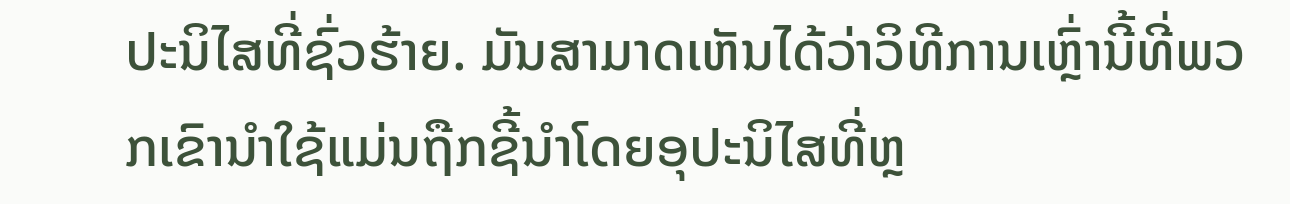ປະນິໄສທີ່ຊົ່ວຮ້າຍ. ມັນສາມາດເຫັນໄດ້ວ່າວິທີການເຫຼົ່ານີ້ທີ່ພວກເຂົານໍາໃຊ້ແມ່ນຖືກຊີ້ນໍາໂດຍອຸປະນິໄສທີ່ຫຼ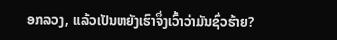ອກລວງ, ແລ້ວເປັນຫຍັງເຮົາຈຶ່ງເວົ້າວ່າມັນຊົ່ວຮ້າຍ?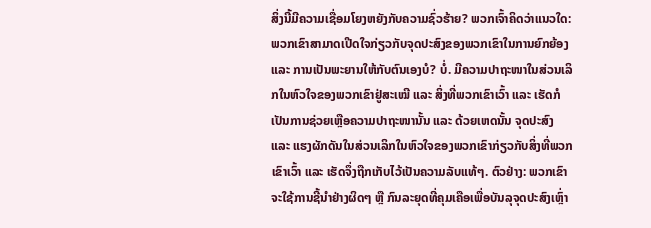ສິ່ງນີ້ມີຄວາມເຊື່ອມໂຍງຫຍັງກັບຄວາມຊົ່ວຮ້າຍ? ພວກເຈົ້າຄິດວ່າແນວໃດ: ພວກເຂົາສາມາດເປີດໃຈກ່ຽວກັບຈຸດປະສົງຂອງພວກເຂົາໃນການຍົກຍ້ອງ ແລະ ການເປັນພະຍານໃຫ້ກັບຕົນເອງບໍ? ບໍ່. ມີຄວາມປາຖະໜາໃນສ່ວນເລິກໃນຫົວໃຈຂອງພວກເຂົາຢູ່ສະເໝີ ແລະ ສິ່ງທີ່ພວກເຂົາເວົ້າ ແລະ ເຮັດກໍເປັນການຊ່ວຍເຫຼືອຄວາມປາຖະໜານັ້ນ ແລະ ດ້ວຍເຫດນັ້ນ ຈຸດປະສົງ ແລະ ແຮງຜັກດັນໃນສ່ວນເລິກໃນຫົວໃຈຂອງພວກເຂົາກ່ຽວກັບສິ່ງທີ່ພວກເຂົາເວົ້າ ແລະ ເຮັດຈຶ່ງຖືກເກັບໄວ້ເປັນຄວາມລັບແທ້ໆ. ຕົວຢ່າງ: ພວກເຂົາຈະໃຊ້ການຊີ້ນໍາຢ່າງຜິດໆ ຫຼື ກົນລະຍຸດທີ່ຄຸມເຄືອເພື່ອບັນລຸຈຸດປະສົງເຫຼົ່າ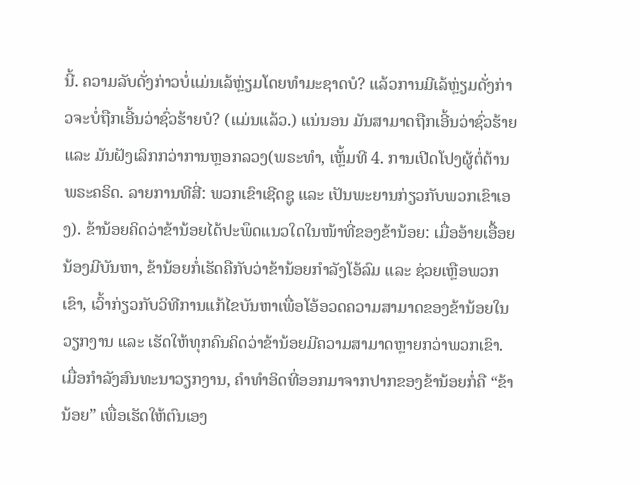ນີ້. ຄວາມລັບດັ່ງກ່າວບໍ່ແມ່ນເລ້ຫຼ່ຽມໂດຍທຳມະຊາດບໍ? ແລ້ວການມີເລ້ຫຼ່ຽມດັ່ງກ່າວຈະບໍ່ຖືກເອີ້ນວ່າຊົ່ວຮ້າຍບໍ? (ແມ່ນແລ້ວ.) ແນ່ນອນ ມັນສາມາດຖືກເອີ້ນວ່າຊົ່ວຮ້າຍ ແລະ ມັນຝັງເລິກກວ່າການຫຼອກລວງ(ພຣະທຳ, ເຫຼັ້ມທີ 4. ການເປີດໂປງຜູ້ຕໍ່ຕ້ານພຣະຄຣິດ. ລາຍການທີສີ່: ພວກເຂົາເຊີດຊູ ແລະ ເປັນພະຍານກ່ຽວກັບພວກເຂົາເອງ). ຂ້ານ້ອຍຄິດວ່າຂ້ານ້ອຍໄດ້ປະພຶດແນວໃດໃນໜ້າທີ່ຂອງຂ້ານ້ອຍ: ເມື່ອອ້າຍເອື້ອຍນ້ອງມີບັນຫາ, ຂ້ານ້ອຍກໍ່ເຮັດຄືກັບວ່າຂ້ານ້ອຍກຳລັງໂອ້ລົມ ແລະ ຊ່ວຍເຫຼືອພວກເຂົາ, ເວົ້າກ່ຽວກັບວິທີການແກ້ໄຂບັນຫາເພື່ອໂອ້ອວດຄວາມສາມາດຂອງຂ້ານ້ອຍໃນວຽກງານ ແລະ ເຮັດໃຫ້ທຸກຄົນຄິດວ່າຂ້ານ້ອຍມີຄວາມສາມາດຫຼາຍກວ່າພວກເຂົາ. ເມື່ອກຳລັງສົນທະນາວຽກງານ, ຄຳທຳອິດທີ່ອອກມາຈາກປາກຂອງຂ້ານ້ອຍກໍ່ຄື “ຂ້ານ້ອຍ” ເພື່ອເຮັດໃຫ້ຕົນເອງ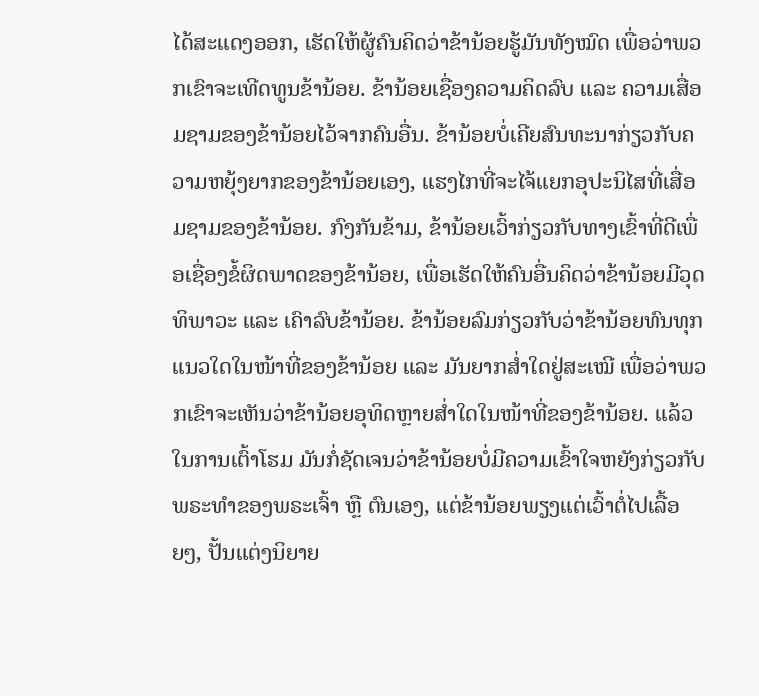ໄດ້ສະແດງອອກ, ເຮັດໃຫ້ຜູ້ຄົນຄິດວ່າຂ້ານ້ອຍຮູ້ມັນທັງໝົດ ເພື່ອວ່າພວກເຂົາຈະເທີດທູນຂ້ານ້ອຍ. ຂ້ານ້ອຍເຊື່ອງຄວາມຄິດລົບ ແລະ ຄວາມເສື່ອມຊາມຂອງຂ້ານ້ອຍໄວ້ຈາກຄົນອື່ນ. ຂ້ານ້ອຍບໍ່ເຄີຍສົນທະນາກ່ຽວກັບຄວາມຫຍຸ້ງຍາກຂອງຂ້ານ້ອຍເອງ, ແຮງໄກທີ່ຈະໄຈ້ແຍກອຸປະນິໄສທີ່ເສື່ອມຊາມຂອງຂ້ານ້ອຍ. ກົງກັນຂ້າມ, ຂ້ານ້ອຍເວົ້າກ່ຽວກັບທາງເຂົ້າທີ່ດີເພື່ອເຊື່ອງຂໍ້ຜິດພາດຂອງຂ້ານ້ອຍ, ເພື່ອເຮັດໃຫ້ຄົນອື່ນຄິດວ່າຂ້ານ້ອຍມີວຸດທິພາວະ ແລະ ເຄົາລົບຂ້ານ້ອຍ. ຂ້ານ້ອຍລົມກ່ຽວກັບວ່າຂ້ານ້ອຍທົນທຸກແນວໃດໃນໜ້າທີ່ຂອງຂ້ານ້ອຍ ແລະ ມັນຍາກສໍ່າໃດຢູ່ສະເໝີ ເພື່ອວ່າພວກເຂົາຈະເຫັນວ່າຂ້ານ້ອຍອຸທິດຫຼາຍສໍ່າໃດໃນໜ້າທີ່ຂອງຂ້ານ້ອຍ. ແລ້ວໃນການເຕົ້າໂຮມ ມັນກໍ່ຊັດເຈນວ່າຂ້ານ້ອຍບໍ່ມີຄວາມເຂົ້າໃຈຫຍັງກ່ຽວກັບພຣະທຳຂອງພຣະເຈົ້າ ຫຼື ຕົນເອງ, ແຕ່ຂ້ານ້ອຍພຽງແຕ່ເວົ້າຕໍ່ໄປເລື້ອຍໆ, ປັ້ນແຕ່ງນິຍາຍ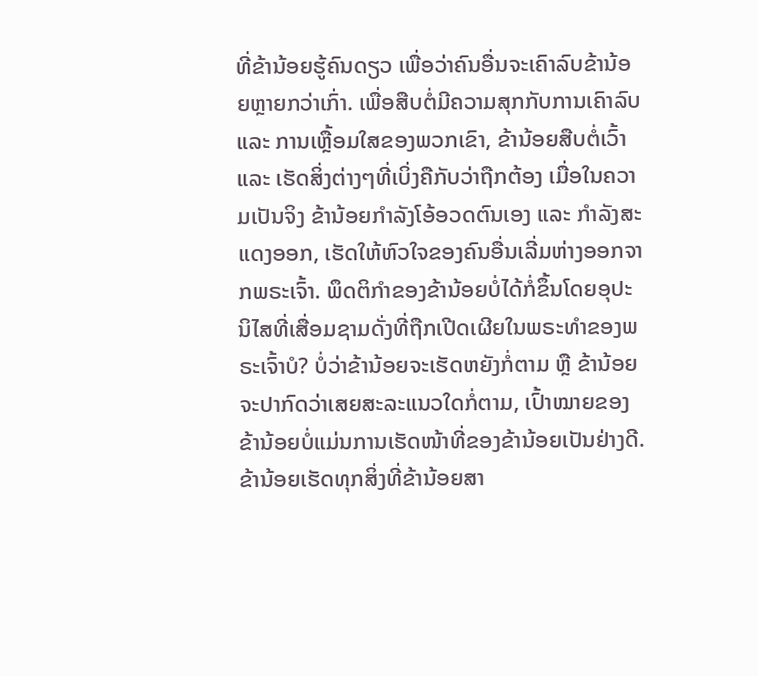ທີ່ຂ້ານ້ອຍຮູ້ຄົນດຽວ ເພື່ອວ່າຄົນອື່ນຈະເຄົາລົບຂ້ານ້ອຍຫຼາຍກວ່າເກົ່າ. ເພື່ອສືບຕໍ່ມີຄວາມສຸກກັບການເຄົາລົບ ແລະ ການເຫຼື້ອມໃສຂອງພວກເຂົາ, ຂ້ານ້ອຍສືບຕໍ່ເວົ້າ ແລະ ເຮັດສິ່ງຕ່າງໆທີ່ເບິ່ງຄືກັບວ່າຖືກຕ້ອງ ເມື່ອໃນຄວາມເປັນຈິງ ຂ້ານ້ອຍກຳລັງໂອ້ອວດຕົນເອງ ແລະ ກຳລັງສະແດງອອກ, ເຮັດໃຫ້ຫົວໃຈຂອງຄົນອື່ນເລີ່ມຫ່າງອອກຈາກພຣະເຈົ້າ. ພຶດຕິກຳຂອງຂ້ານ້ອຍບໍ່ໄດ້ກໍ່ຂຶ້ນໂດຍອຸປະນິໄສທີ່ເສື່ອມຊາມດັ່ງທີ່ຖືກເປີດເຜີຍໃນພຣະທຳຂອງພຣະເຈົ້າບໍ? ບໍ່ວ່າຂ້ານ້ອຍຈະເຮັດຫຍັງກໍ່ຕາມ ຫຼື ຂ້ານ້ອຍຈະປາກົດວ່າເສຍສະລະແນວໃດກໍ່ຕາມ, ເປົ້າໝາຍຂອງຂ້ານ້ອຍບໍ່ແມ່ນການເຮັດໜ້າທີ່ຂອງຂ້ານ້ອຍເປັນຢ່າງດີ. ຂ້ານ້ອຍເຮັດທຸກສິ່ງທີ່ຂ້ານ້ອຍສາ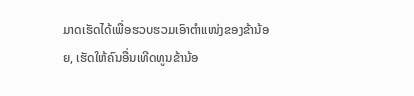ມາດເຮັດໄດ້ເພື່ອຮວບຮວມເອົາຕໍາແໜ່ງຂອງຂ້ານ້ອຍ, ເຮັດໃຫ້ຄົນອື່ນເທີດທູນຂ້ານ້ອ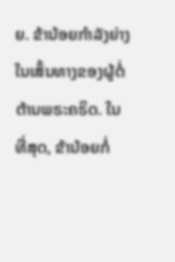ຍ. ຂ້ານ້ອຍກຳລັງຍ່າງໃນເສັ້ນທາງຂອງຜູ້ຕໍ່ຕ້ານພຣະຄຣິດ. ໃນທີ່ສຸດ, ຂ້ານ້ອຍກໍ່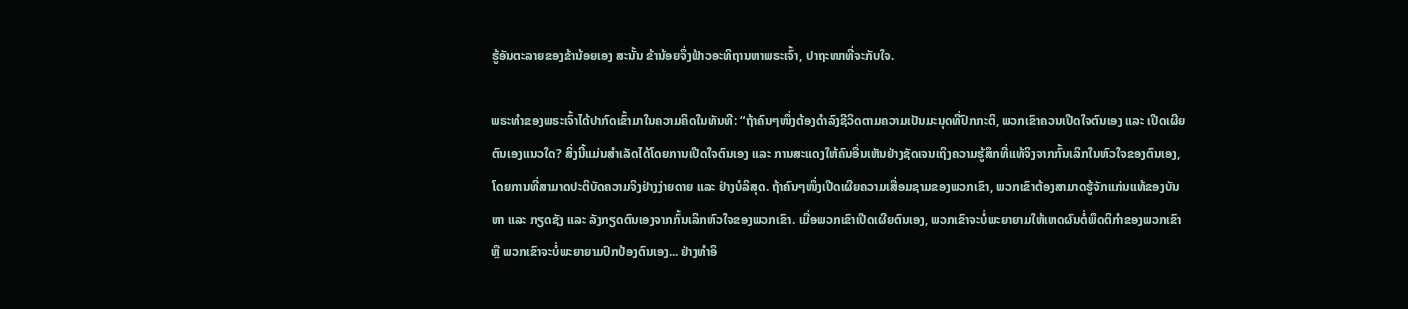ຮູ້ອັນຕະລາຍຂອງຂ້ານ້ອຍເອງ ສະນັ້ນ ຂ້ານ້ອຍຈຶ່ງຟ້າວອະທິຖານຫາພຣະເຈົ້າ, ປາຖະໜາທີ່ຈະກັບໃຈ.

ພຣະທຳຂອງພຣະເຈົ້າໄດ້ປາກົດເຂົ້າມາໃນຄວາມຄິດໃນທັນທີ: “ຖ້າຄົນໆໜຶ່ງຕ້ອງດຳລົງຊີວິດຕາມຄວາມເປັນມະນຸດທີ່ປົກກະຕິ, ພວກເຂົາຄວນເປີດໃຈຕົນເອງ ແລະ ເປີດເຜີຍຕົນເອງແນວໃດ? ສິ່ງນີ້ແມ່ນສຳເລັດໄດ້ໂດຍການເປີດໃຈຕົນເອງ ແລະ ການສະແດງໃຫ້ຄົນອື່ນເຫັນຢ່າງຊັດເຈນເຖິງຄວາມຮູ້ສຶກທີ່ແທ້ຈິງຈາກກົ້ນເລິກໃນຫົວໃຈຂອງຕົນເອງ, ໂດຍການທີ່ສາມາດປະຕິບັດຄວາມຈິງຢ່າງງ່າຍດາຍ ແລະ ຢ່າງບໍລິສຸດ. ຖ້າຄົນໆໜຶ່ງເປີດເຜີຍຄວາມເສື່ອມຊາມຂອງພວກເຂົາ, ພວກເຂົາຕ້ອງສາມາດຮູ້ຈັກແກ່ນແທ້ຂອງບັນຫາ ແລະ ກຽດຊັງ ແລະ ລັງກຽດຕົນເອງຈາກກົ້ນເລິກຫົວໃຈຂອງພວກເຂົາ. ເມື່ອພວກເຂົາເປີດເຜີຍຕົນເອງ, ພວກເຂົາຈະບໍ່ພະຍາຍາມໃຫ້ເຫດຜົນຕໍ່ພຶດຕິກຳຂອງພວກເຂົາ ຫຼື ພວກເຂົາຈະບໍ່ພະຍາຍາມປົກປ້ອງຕົນເອງ... ຢ່າງທຳອິ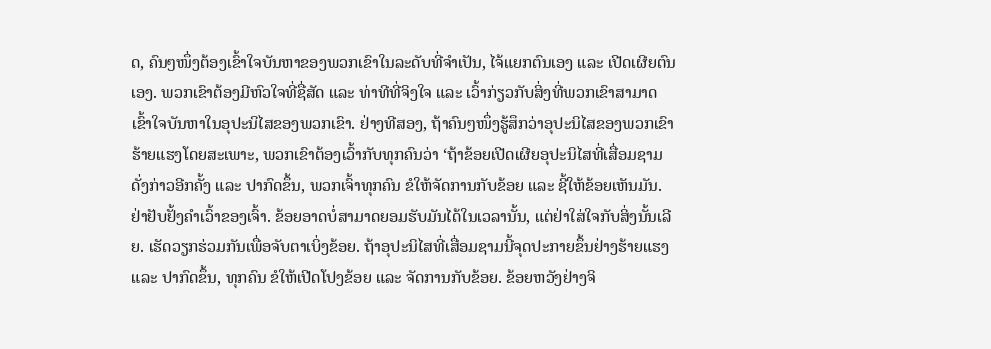ດ, ຄົນໆໜຶ່ງຕ້ອງເຂົ້າໃຈບັນຫາຂອງພວກເຂົາໃນລະດັບທີ່ຈຳເປັນ, ໄຈ້ແຍກຕົນເອງ ແລະ ເປີດເຜີຍຕົນເອງ. ພວກເຂົາຕ້ອງມີຫົວໃຈທີ່ຊື່ສັດ ແລະ ທ່າທີທີ່ຈິງໃຈ ແລະ ເວົ້າກ່ຽວກັບສິ່ງທີ່ພວກເຂົາສາມາດເຂົ້າໃຈບັນຫາໃນອຸປະນິໄສຂອງພວກເຂົາ. ຢ່າງທີສອງ, ຖ້າຄົນໆໜຶ່ງຮູ້ສຶກວ່າອຸປະນິໄສຂອງພວກເຂົາຮ້າຍແຮງໂດຍສະເພາະ, ພວກເຂົາຕ້ອງເວົ້າກັບທຸກຄົນວ່າ ‘ຖ້າຂ້ອຍເປີດເຜີຍອຸປະນິໄສທີ່ເສື່ອມຊາມດັ່ງກ່າວອີກຄັ້ງ ແລະ ປາກົດຂຶ້ນ, ພວກເຈົ້າທຸກຄົນ ຂໍໃຫ້ຈັດການກັບຂ້ອຍ ແລະ ຊີ້ໃຫ້ຂ້ອຍເຫັນມັນ. ຢ່າຢັບຢັ້ງຄຳເວົ້າຂອງເຈົ້າ. ຂ້ອຍອາດບໍ່ສາມາດຍອມຮັບມັນໄດ້ໃນເວລານັ້ນ, ແຕ່ຢ່າໃສ່ໃຈກັບສິ່ງນັ້ນເລີຍ. ເຮັດວຽກຮ່ວມກັນເພື່ອຈັບຕາເບິ່ງຂ້ອຍ. ຖ້າອຸປະນິໄສທີ່ເສື່ອມຊາມນີ້ຈຸດປະກາຍຂຶ້ນຢ່າງຮ້າຍແຮງ ແລະ ປາກົດຂຶ້ນ, ທຸກຄົນ ຂໍໃຫ້ເປີດໂປງຂ້ອຍ ແລະ ຈັດການກັບຂ້ອຍ. ຂ້ອຍຫວັງຢ່າງຈິ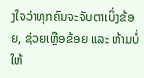ງໃຈວ່າທຸກຄົນຈະຈັບຕາເບິ່ງຂ້ອຍ, ຊ່ວຍເຫຼືອຂ້ອຍ ແລະ ຫ້າມບໍ່ໃຫ້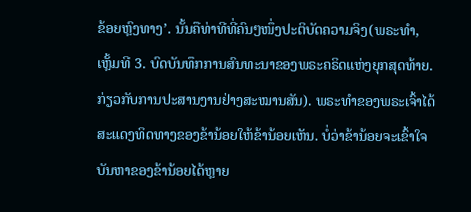ຂ້ອຍຫຼົງທາງ’. ນັ້ນຄືທ່າທີທີ່ຄົນໆໜຶ່ງປະຕິບັດຄວາມຈິງ(ພຣະທຳ, ເຫຼັ້ມທີ 3. ບົດບັນທຶກການສົນທະນາຂອງພຣະຄຣິດແຫ່ງຍຸກສຸດທ້າຍ. ກ່ຽວກັບການປະສານງານຢ່າງສະໝານສັນ). ພຣະທຳຂອງພຣະເຈົ້າໄດ້ສະແດງທິດທາງຂອງຂ້ານ້ອຍໃຫ້ຂ້ານ້ອຍເຫັນ. ບໍ່ວ່າຂ້ານ້ອຍຈະເຂົ້າໃຈບັນຫາຂອງຂ້ານ້ອຍໄດ້ຫຼາຍ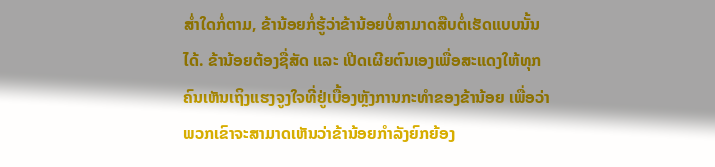ສໍ່າໃດກໍ່ຕາມ, ຂ້ານ້ອຍກໍ່ຮູ້ວ່າຂ້ານ້ອຍບໍ່ສາມາດສືບຕໍ່ເຮັດແບບນັ້ນໄດ້. ຂ້ານ້ອຍຕ້ອງຊື່ສັດ ແລະ ເປີດເຜີຍຕົນເອງເພື່ອສະແດງໃຫ້ທຸກຄົນເຫັນເຖິງແຮງຈູງໃຈທີ່ຢູ່ເບື້ອງຫຼັງການກະທຳຂອງຂ້ານ້ອຍ ເພື່ອວ່າພວກເຂົາຈະສາມາດເຫັນວ່າຂ້ານ້ອຍກຳລັງຍົກຍ້ອງ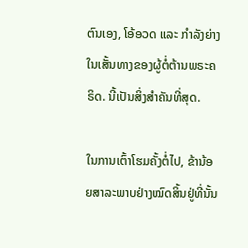ຕົນເອງ, ໂອ້ອວດ ແລະ ກຳລັງຍ່າງໃນເສັ້ນທາງຂອງຜູ້ຕໍ່ຕ້ານພຣະຄຣິດ. ນີ້ເປັນສິ່ງສຳຄັນທີ່ສຸດ.

ໃນການເຕົ້າໂຮມຄັ້ງຕໍ່ໄປ, ຂ້ານ້ອຍສາລະພາບຢ່າງໝົດສິ້ນຢູ່ທີ່ນັ້ນ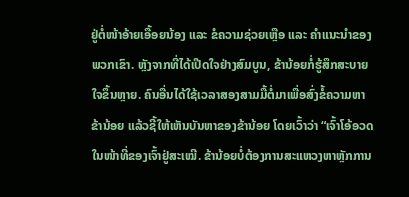ຢູ່ຕໍ່ໜ້າອ້າຍເອື້ອຍນ້ອງ ແລະ ຂໍຄວາມຊ່ວຍເຫຼືອ ແລະ ຄຳແນະນໍາຂອງພວກເຂົາ. ຫຼັງຈາກທີ່ໄດ້ເປີດໃຈຢ່າງສົມບູນ, ຂ້ານ້ອຍກໍ່ຮູ້ສຶກສະບາຍໃຈຂຶ້ນຫຼາຍ. ຄົນອື່ນໄດ້ໃຊ້ເວລາສອງສາມມື້ຕໍ່ມາເພື່ອສົ່ງຂໍ້ຄວາມຫາຂ້ານ້ອຍ ແລ້ວຊີ້ໃຫ້ເຫັນບັນຫາຂອງຂ້ານ້ອຍ ໂດຍເວົ້າວ່າ “ເຈົ້າໂອ້ອວດໃນໜ້າທີ່ຂອງເຈົ້າຢູ່ສະເໝີ. ຂ້ານ້ອຍບໍ່ຕ້ອງການສະແຫວງຫາຫຼັກການ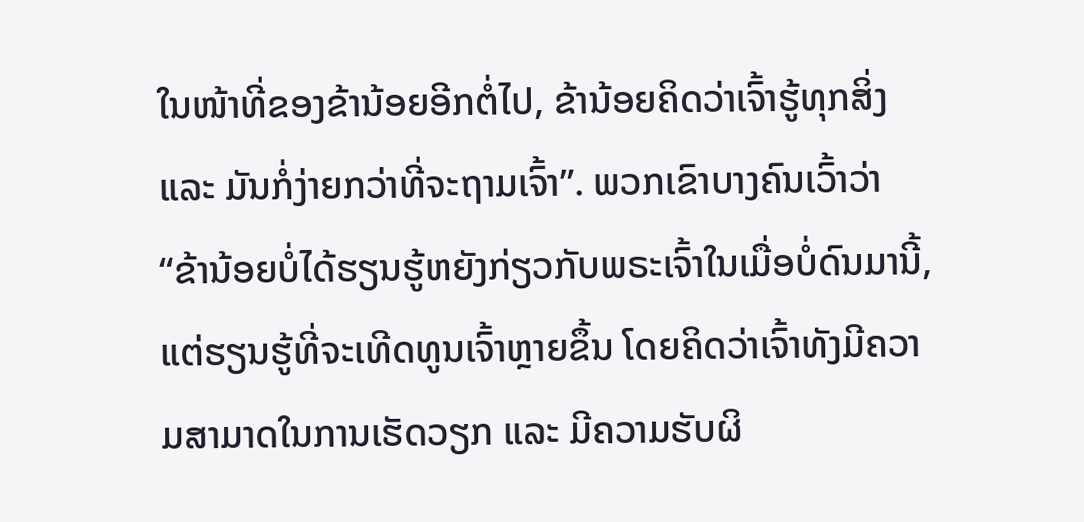ໃນໜ້າທີ່ຂອງຂ້ານ້ອຍອີກຕໍ່ໄປ, ຂ້ານ້ອຍຄິດວ່າເຈົ້າຮູ້ທຸກສິ່ງ ແລະ ມັນກໍ່ງ່າຍກວ່າທີ່ຈະຖາມເຈົ້າ”. ພວກເຂົາບາງຄົນເວົ້າວ່າ “ຂ້ານ້ອຍບໍ່ໄດ້ຮຽນຮູ້ຫຍັງກ່ຽວກັບພຣະເຈົ້າໃນເມື່ອບໍ່ດົນມານີ້, ແຕ່ຮຽນຮູ້ທີ່ຈະເທີດທູນເຈົ້າຫຼາຍຂຶ້ນ ໂດຍຄິດວ່າເຈົ້າທັງມີຄວາມສາມາດໃນການເຮັດວຽກ ແລະ ມີຄວາມຮັບຜິ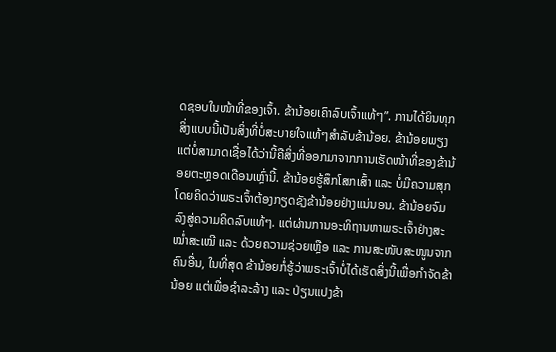ດຊອບໃນໜ້າທີ່ຂອງເຈົ້າ. ຂ້ານ້ອຍເຄົາລົບເຈົ້າແທ້ໆ”. ການໄດ້ຍິນທຸກສິ່ງແບບນີ້ເປັນສິ່ງທີ່ບໍ່ສະບາຍໃຈແທ້ໆສຳລັບຂ້ານ້ອຍ. ຂ້ານ້ອຍພຽງແຕ່ບໍ່ສາມາດເຊື່ອໄດ້ວ່ານີ້ຄືສິ່ງທີ່ອອກມາຈາກການເຮັດໜ້າທີ່ຂອງຂ້ານ້ອຍຕະຫຼອດເດືອນເຫຼົ່ານີ້. ຂ້ານ້ອຍຮູ້ສຶກໂສກເສົ້າ ແລະ ບໍ່ມີຄວາມສຸກ ໂດຍຄິດວ່າພຣະເຈົ້າຕ້ອງກຽດຊັງຂ້ານ້ອຍຢ່າງແນ່ນອນ. ຂ້ານ້ອຍຈົມລົງສູ່ຄວາມຄິດລົບແທ້ໆ. ແຕ່ຜ່ານການອະທິຖານຫາພຣະເຈົ້າຢ່າງສະໝໍ່າສະເໝີ ແລະ ດ້ວຍຄວາມຊ່ວຍເຫຼືອ ແລະ ການສະໜັບສະໜູນຈາກຄົນອື່ນ, ໃນທີ່ສຸດ ຂ້ານ້ອຍກໍ່ຮູ້ວ່າພຣະເຈົ້າບໍ່ໄດ້ເຮັດສິ່ງນີ້ເພື່ອກຳຈັດຂ້ານ້ອຍ ແຕ່ເພື່ອຊໍາລະລ້າງ ແລະ ປ່ຽນແປງຂ້າ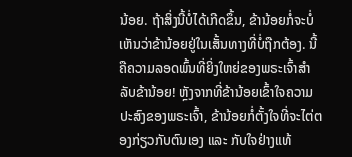ນ້ອຍ. ຖ້າສິ່ງນີ້ບໍ່ໄດ້ເກີດຂຶ້ນ, ຂ້ານ້ອຍກໍ່ຈະບໍ່ເຫັນວ່າຂ້ານ້ອຍຢູ່ໃນເສັ້ນທາງທີ່ບໍ່ຖືກຕ້ອງ. ນີ້ຄືຄວາມລອດພົ້ນທີ່ຍິ່ງໃຫຍ່ຂອງພຣະເຈົ້າສຳລັບຂ້ານ້ອຍ! ຫຼັງຈາກທີ່ຂ້ານ້ອຍເຂົ້າໃຈຄວາມປະສົງຂອງພຣະເຈົ້າ, ຂ້ານ້ອຍກໍ່ຕັ້ງໃຈທີ່ຈະໄຕ່ຕອງກ່ຽວກັບຕົນເອງ ແລະ ກັບໃຈຢ່າງແທ້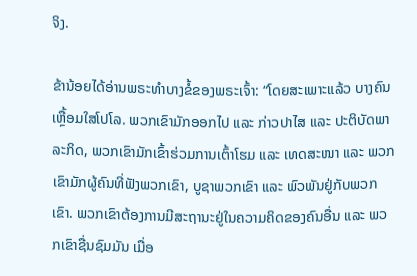ຈິງ.

ຂ້ານ້ອຍໄດ້ອ່ານພຣະທຳບາງຂໍ້ຂອງພຣະເຈົ້າ: “ໂດຍສະເພາະແລ້ວ ບາງຄົນເຫຼື້ອມໃສໂປໂລ. ພວກເຂົາມັກອອກໄປ ແລະ ກ່າວປາໄສ ແລະ ປະຕິບັດພາລະກິດ, ພວກເຂົາມັກເຂົ້າຮ່ວມການເຕົ້າໂຮມ ແລະ ເທດສະໜາ ແລະ ພວກເຂົາມັກຜູ້ຄົນທີ່ຟັງພວກເຂົາ, ບູຊາພວກເຂົາ ແລະ ພົວພັນຢູ່ກັບພວກເຂົາ. ພວກເຂົາຕ້ອງການມີສະຖານະຢູ່ໃນຄວາມຄິດຂອງຄົນອື່ນ ແລະ ພວກເຂົາຊື່ນຊົມມັນ ເມື່ອ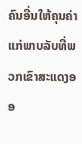ຄົນອື່ນໃຫ້ຄຸນຄ່າແກ່ພາບລັບທີ່ພວກເຂົາສະແດງອອ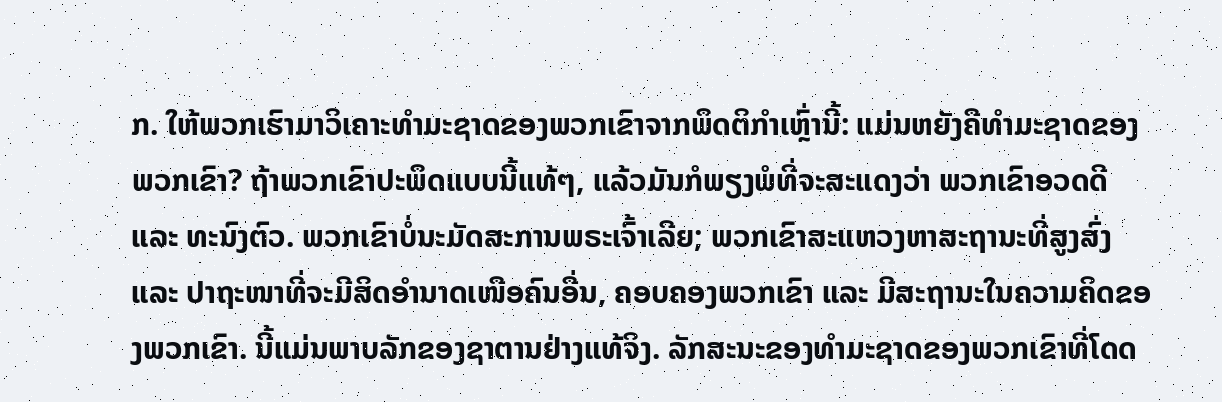ກ. ໃຫ້ພວກເຮົາມາວິເຄາະທຳມະຊາດຂອງພວກເຂົາຈາກພຶດຕິກຳເຫຼົ່ານີ້: ແມ່ນຫຍັງຄືທຳມະຊາດຂອງພວກເຂົາ? ຖ້າພວກເຂົາປະພຶດແບບນີ້ແທ້ໆ, ແລ້ວມັນກໍພຽງພໍທີ່ຈະສະແດງວ່າ ພວກເຂົາອວດດີ ແລະ ທະນົງຕົວ. ພວກເຂົາບໍ່ນະມັດສະການພຣະເຈົ້າເລີຍ; ພວກເຂົາສະແຫວງຫາສະຖານະທີ່ສູງສົ່ງ ແລະ ປາຖະໜາທີ່ຈະມີສິດອຳນາດເໜືອຄົນອື່ນ, ຄອບຄອງພວກເຂົາ ແລະ ມີສະຖານະໃນຄວາມຄິດຂອງພວກເຂົາ. ນີ້ແມ່ນພາບລັກຂອງຊາຕານຢ່າງແທ້ຈິງ. ລັກສະນະຂອງທຳມະຊາດຂອງພວກເຂົາທີ່ໂດດ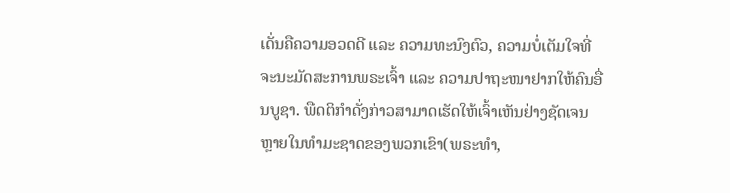ເດັ່ນຄືຄວາມອວດດີ ແລະ ຄວາມທະນົງຕົວ, ຄວາມບໍ່ເຕັມໃຈທີ່ຈະນະມັດສະການພຣະເຈົ້າ ແລະ ຄວາມປາຖະໜາຢາກໃຫ້ຄົນອື່ນບູຊາ. ພືດຕິກຳດັ່ງກ່າວສາມາດເຮັດໃຫ້ເຈົ້າເຫັນຢ່າງຊັດເຈນຫຼາຍໃນທຳມະຊາດຂອງພວກເຂົາ(ພຣະທຳ,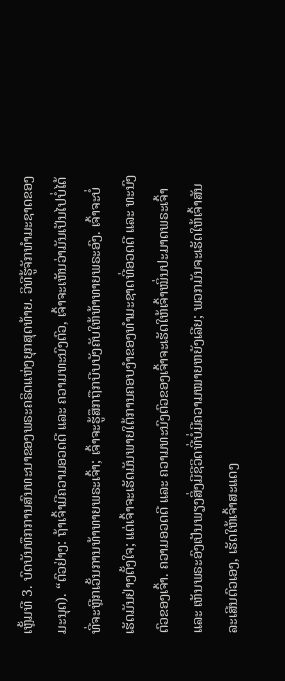ເຫຼັ້ມທີ 3. ບົດບັນທຶກການສົນທະນາຂອງພຣະຄຣິດແຫ່ງຍຸກສຸດທ້າຍ. ວິທີຮູ້ຈັກທໍາມະຊາດຂອງມະນຸດ). “ຕົວຢ່າງ: ຖ້າເຈົ້າມີຄວາມອວດດີ ແລະ ຄວາມທະນົງຕົວ, ເຈົ້າຈະເຫັນວ່າມັນເປັນໄປບໍ່ໄດ້ທີ່ຈະຫຼີກເວັ້ນການທ້າທາຍພຣະເຈົ້າ; ເຈົ້າຈະຮູ້ສຶກຖືກບີບບັງຄັບໃຫ້ທ້າທາຍພຣະອົງ. ເຈົ້າຈະບໍ່ເຮັດມັນຢ່າງຕັ້ງໃຈ; ແຕ່ເຈົ້າຈະເຮັດມັນພາຍໃຕ້ການຄອບງຳຂອງທຳມະຊາດທີ່ອວດດີ ແລະ ທະນົງຕົວຂອງເຈົ້າ. ຄວາມອວດດີ ແລະ ຄວາມທະນົງຕົວຂອງເຈົ້າຈະເຮັດໃຫ້ເຈົ້າໝິ່ນປະມາດພຣະເຈົ້າ ແລະ ເຫັນພຣະອົງເປັນພຽງສິ່ງມີຊີວິດທີ່ບໍ່ມີຄວາມໝາຍຫຍັງເລີຍ; ພວກມັນຈະເຮັດໃຫ້ເຈົ້າສັນລະເສີນຕົວເອງ, ເຮັດໃຫ້ເຈົ້າສະແດງ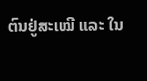ຕົນຢູ່ສະເໝີ ແລະ ໃນ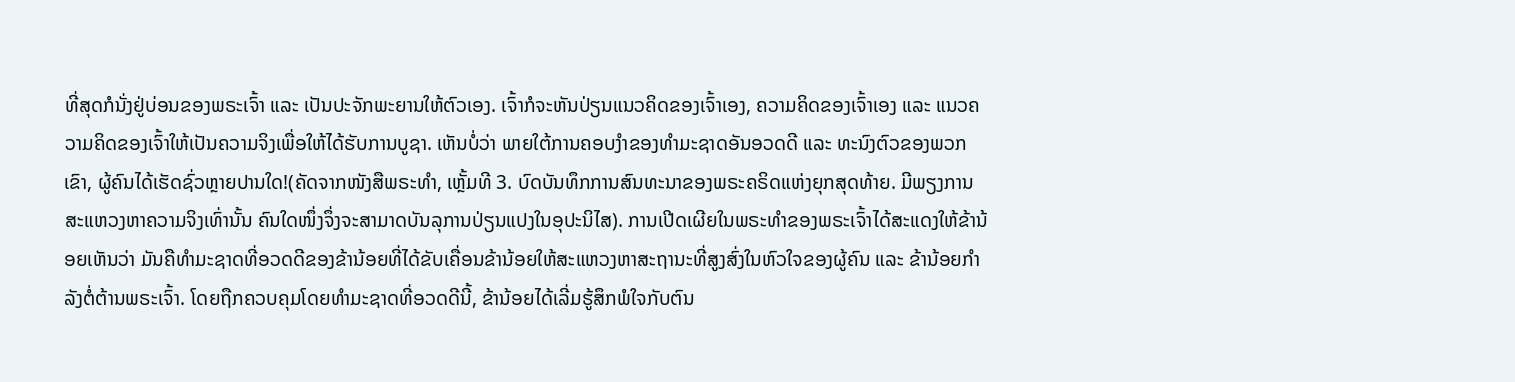ທີ່ສຸດກໍນັ່ງຢູ່ບ່ອນຂອງພຣະເຈົ້າ ແລະ ເປັນປະຈັກພະຍານໃຫ້ຕົວເອງ. ເຈົ້າກໍຈະຫັນປ່ຽນແນວຄິດຂອງເຈົ້າເອງ, ຄວາມຄິດຂອງເຈົ້າເອງ ແລະ ແນວຄວາມຄິດຂອງເຈົ້າໃຫ້ເປັນຄວາມຈິງເພື່ອໃຫ້ໄດ້ຮັບການບູຊາ. ເຫັນບໍ່ວ່າ ພາຍໃຕ້ການຄອບງຳຂອງທຳມະຊາດອັນອວດດີ ແລະ ທະນົງຕົວຂອງພວກເຂົາ, ຜູ້ຄົນໄດ້ເຮັດຊົ່ວຫຼາຍປານໃດ!(ຄັດຈາກໜັງສືພຣະທຳ, ເຫຼັ້ມທີ 3. ບົດບັນທຶກການສົນທະນາຂອງພຣະຄຣິດແຫ່ງຍຸກສຸດທ້າຍ. ມີພຽງການສະແຫວງຫາຄວາມຈິງເທົ່ານັ້ນ ຄົນໃດໜຶ່ງຈຶ່ງຈະສາມາດບັນລຸການປ່ຽນແປງໃນອຸປະນິໄສ). ການເປີດເຜີຍໃນພຣະທຳຂອງພຣະເຈົ້າໄດ້ສະແດງໃຫ້ຂ້ານ້ອຍເຫັນວ່າ ມັນຄືທຳມະຊາດທີ່ອວດດີຂອງຂ້ານ້ອຍທີ່ໄດ້ຂັບເຄື່ອນຂ້ານ້ອຍໃຫ້ສະແຫວງຫາສະຖານະທີ່ສູງສົ່ງໃນຫົວໃຈຂອງຜູ້ຄົນ ແລະ ຂ້ານ້ອຍກຳລັງຕໍ່ຕ້ານພຣະເຈົ້າ. ໂດຍຖືກຄວບຄຸມໂດຍທຳມະຊາດທີ່ອວດດີນີ້, ຂ້ານ້ອຍໄດ້ເລີ່ມຮູ້ສຶກພໍໃຈກັບຕົນ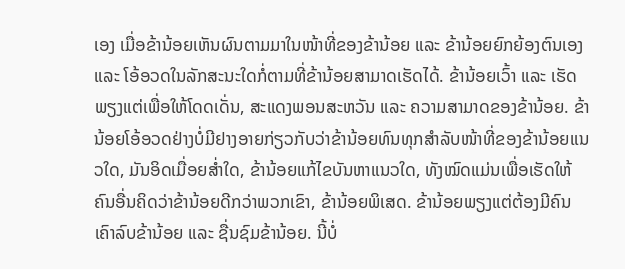ເອງ ເມື່ອຂ້ານ້ອຍເຫັນຜົນຕາມມາໃນໜ້າທີ່ຂອງຂ້ານ້ອຍ ແລະ ຂ້ານ້ອຍຍົກຍ້ອງຕົນເອງ ແລະ ໂອ້ອວດໃນລັກສະນະໃດກໍ່ຕາມທີ່ຂ້ານ້ອຍສາມາດເຮັດໄດ້. ຂ້ານ້ອຍເວົ້າ ແລະ ເຮັດພຽງແຕ່ເພື່ອໃຫ້ໂດດເດັ່ນ, ສະແດງພອນສະຫວັນ ແລະ ຄວາມສາມາດຂອງຂ້ານ້ອຍ. ຂ້ານ້ອຍໂອ້ອວດຢ່າງບໍ່ມີຢາງອາຍກ່ຽວກັບວ່າຂ້ານ້ອຍທົນທຸກສຳລັບໜ້າທີ່ຂອງຂ້ານ້ອຍແນວໃດ, ມັນອິດເມື່ອຍສໍ່າໃດ, ຂ້ານ້ອຍແກ້ໄຂບັນຫາແນວໃດ, ທັງໝົດແມ່ນເພື່ອເຮັດໃຫ້ຄົນອື່ນຄິດວ່າຂ້ານ້ອຍດີກວ່າພວກເຂົາ, ຂ້ານ້ອຍພິເສດ. ຂ້ານ້ອຍພຽງແຕ່ຕ້ອງມີຄົນເຄົາລົບຂ້ານ້ອຍ ແລະ ຊື່ນຊົມຂ້ານ້ອຍ. ນີ້ບໍ່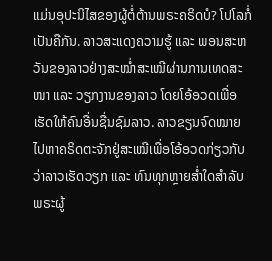ແມ່ນອຸປະນິໄສຂອງຜູ້ຕໍ່ຕ້ານພຣະຄຣິດບໍ? ໂປໂລກໍ່ເປັນຄືກັນ. ລາວສະແດງຄວາມຮູ້ ແລະ ພອນສະຫວັນຂອງລາວຢ່າງສະໝໍ່າສະເໝີຜ່ານການເທດສະໜາ ແລະ ວຽກງານຂອງລາວ ໂດຍໂອ້ອວດເພື່ອເຮັດໃຫ້ຄົນອື່ນຊື່ນຊົມລາວ. ລາວຂຽນຈົດໝາຍໄປຫາຄຣິດຕະຈັກຢູ່ສະເໝີເພື່ອໂອ້ອວດກ່ຽວກັບວ່າລາວເຮັດວຽກ ແລະ ທົນທຸກຫຼາຍສໍ່າໃດສຳລັບພຣະຜູ້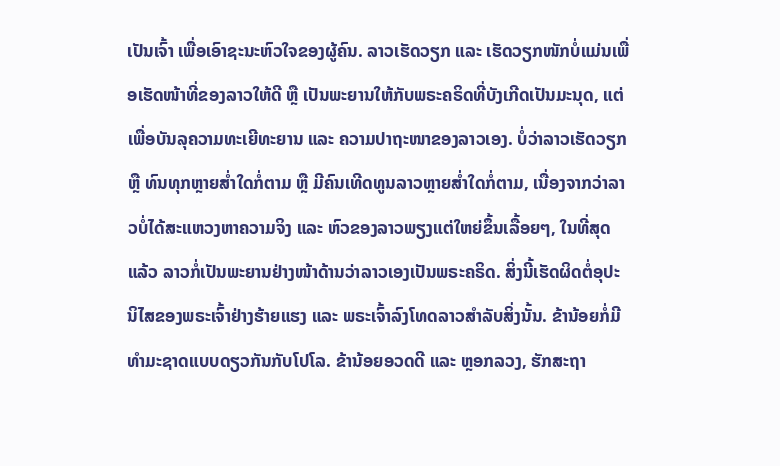ເປັນເຈົ້າ ເພື່ອເອົາຊະນະຫົວໃຈຂອງຜູ້ຄົນ. ລາວເຮັດວຽກ ແລະ ເຮັດວຽກໜັກບໍ່ແມ່ນເພື່ອເຮັດໜ້າທີ່ຂອງລາວໃຫ້ດີ ຫຼື ເປັນພະຍານໃຫ້ກັບພຣະຄຣິດທີ່ບັງເກີດເປັນມະນຸດ, ແຕ່ເພື່ອບັນລຸຄວາມທະເຍີທະຍານ ແລະ ຄວາມປາຖະໜາຂອງລາວເອງ. ບໍ່ວ່າລາວເຮັດວຽກ ຫຼື ທົນທຸກຫຼາຍສໍ່າໃດກໍ່ຕາມ ຫຼື ມີຄົນເທີດທູນລາວຫຼາຍສໍ່າໃດກໍ່ຕາມ, ເນື່ອງຈາກວ່າລາວບໍ່ໄດ້ສະແຫວງຫາຄວາມຈິງ ແລະ ຫົວຂອງລາວພຽງແຕ່ໃຫຍ່ຂຶ້ນເລື້ອຍໆ, ໃນທີ່ສຸດແລ້ວ ລາວກໍ່ເປັນພະຍານຢ່າງໜ້າດ້ານວ່າລາວເອງເປັນພຣະຄຣິດ. ສິ່ງນີ້ເຮັດຜິດຕໍ່ອຸປະນິໄສຂອງພຣະເຈົ້າຢ່າງຮ້າຍແຮງ ແລະ ພຣະເຈົ້າລົງໂທດລາວສຳລັບສິ່ງນັ້ນ. ຂ້ານ້ອຍກໍ່ມີທຳມະຊາດແບບດຽວກັນກັບໂປໂລ. ຂ້ານ້ອຍອວດດີ ແລະ ຫຼອກລວງ, ຮັກສະຖາ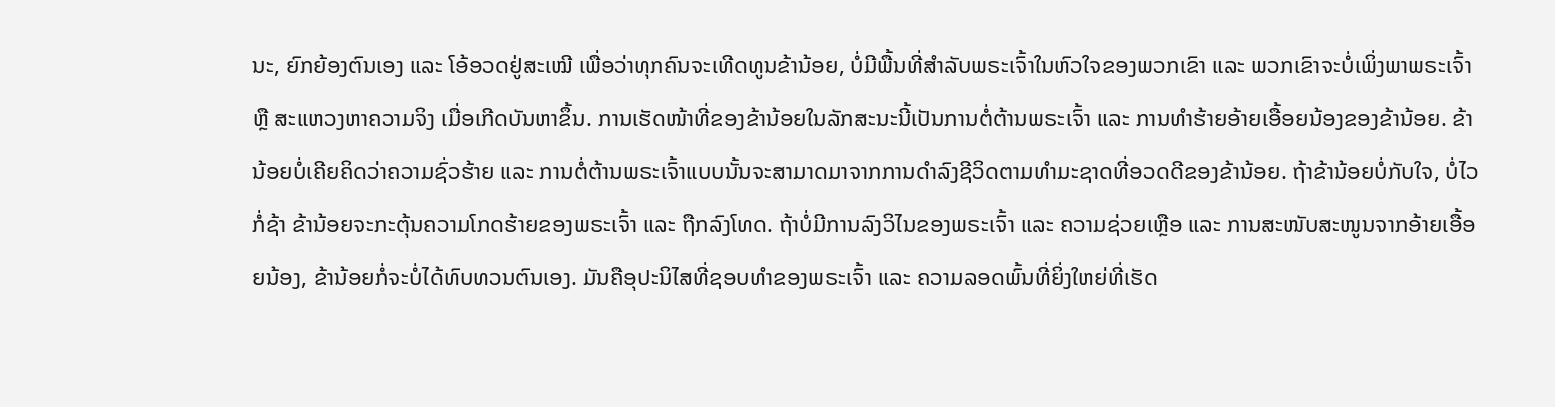ນະ, ຍົກຍ້ອງຕົນເອງ ແລະ ໂອ້ອວດຢູ່ສະເໝີ ເພື່ອວ່າທຸກຄົນຈະເທີດທູນຂ້ານ້ອຍ, ບໍ່ມີພື້ນທີ່ສຳລັບພຣະເຈົ້າໃນຫົວໃຈຂອງພວກເຂົາ ແລະ ພວກເຂົາຈະບໍ່ເພິ່ງພາພຣະເຈົ້າ ຫຼື ສະແຫວງຫາຄວາມຈິງ ເມື່ອເກີດບັນຫາຂຶ້ນ. ການເຮັດໜ້າທີ່ຂອງຂ້ານ້ອຍໃນລັກສະນະນີ້ເປັນການຕໍ່ຕ້ານພຣະເຈົ້າ ແລະ ການທຳຮ້າຍອ້າຍເອື້ອຍນ້ອງຂອງຂ້ານ້ອຍ. ຂ້ານ້ອຍບໍ່ເຄີຍຄິດວ່າຄວາມຊົ່ວຮ້າຍ ແລະ ການຕໍ່ຕ້ານພຣະເຈົ້າແບບນັ້ນຈະສາມາດມາຈາກການດຳລົງຊີວິດຕາມທຳມະຊາດທີ່ອວດດີຂອງຂ້ານ້ອຍ. ຖ້າຂ້ານ້ອຍບໍ່ກັບໃຈ, ບໍ່ໄວກໍ່ຊ້າ ຂ້ານ້ອຍຈະກະຕຸ້ນຄວາມໂກດຮ້າຍຂອງພຣະເຈົ້າ ແລະ ຖືກລົງໂທດ. ຖ້າບໍ່ມີການລົງວິໄນຂອງພຣະເຈົ້າ ແລະ ຄວາມຊ່ວຍເຫຼືອ ແລະ ການສະໜັບສະໜູນຈາກອ້າຍເອື້ອຍນ້ອງ, ຂ້ານ້ອຍກໍ່ຈະບໍ່ໄດ້ທົບທວນຕົນເອງ. ມັນຄືອຸປະນິໄສທີ່ຊອບທຳຂອງພຣະເຈົ້າ ແລະ ຄວາມລອດພົ້ນທີ່ຍິ່ງໃຫຍ່ທີ່ເຮັດ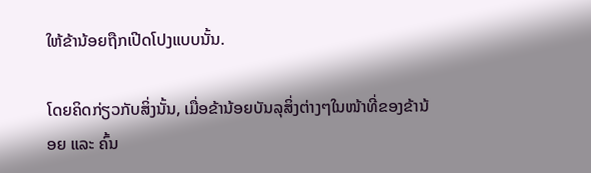ໃຫ້ຂ້ານ້ອຍຖືກເປີດໂປງແບບນັ້ນ.

ໂດຍຄິດກ່ຽວກັບສິ່ງນັ້ນ, ເມື່ອຂ້ານ້ອຍບັນລຸສິ່ງຕ່າງໆໃນໜ້າທີ່ຂອງຂ້ານ້ອຍ ແລະ ຄົ້ນ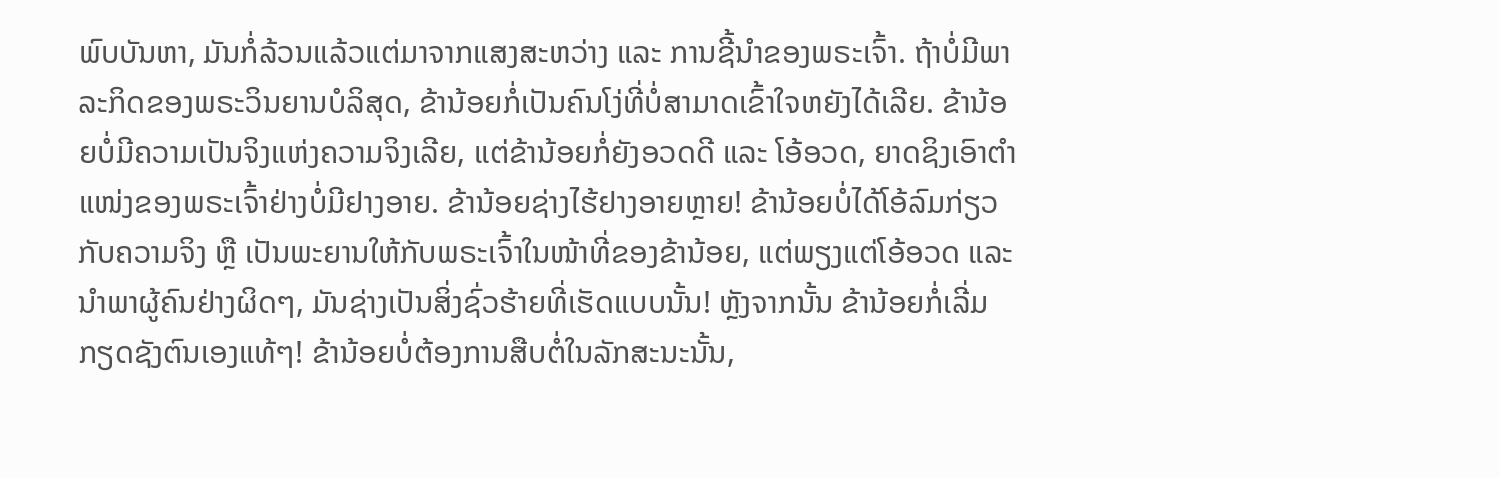ພົບບັນຫາ, ມັນກໍ່ລ້ວນແລ້ວແຕ່ມາຈາກແສງສະຫວ່າງ ແລະ ການຊີ້ນໍາຂອງພຣະເຈົ້າ. ຖ້າບໍ່ມີພາລະກິດຂອງພຣະວິນຍານບໍລິສຸດ, ຂ້ານ້ອຍກໍ່ເປັນຄົນໂງ່ທີ່ບໍ່ສາມາດເຂົ້າໃຈຫຍັງໄດ້ເລີຍ. ຂ້ານ້ອຍບໍ່ມີຄວາມເປັນຈິງແຫ່ງຄວາມຈິງເລີຍ, ແຕ່ຂ້ານ້ອຍກໍ່ຍັງອວດດີ ແລະ ໂອ້ອວດ, ຍາດຊິງເອົາຕໍາແໜ່ງຂອງພຣະເຈົ້າຢ່າງບໍ່ມີຢາງອາຍ. ຂ້ານ້ອຍຊ່າງໄຮ້ຢາງອາຍຫຼາຍ! ຂ້ານ້ອຍບໍ່ໄດ້ໂອ້ລົມກ່ຽວກັບຄວາມຈິງ ຫຼື ເປັນພະຍານໃຫ້ກັບພຣະເຈົ້າໃນໜ້າທີ່ຂອງຂ້ານ້ອຍ, ແຕ່ພຽງແຕ່ໂອ້ອວດ ແລະ ນໍາພາຜູ້ຄົນຢ່າງຜິດໆ, ມັນຊ່າງເປັນສິ່ງຊົ່ວຮ້າຍທີ່ເຮັດແບບນັ້ນ! ຫຼັງຈາກນັ້ນ ຂ້ານ້ອຍກໍ່ເລີ່ມກຽດຊັງຕົນເອງແທ້ໆ! ຂ້ານ້ອຍບໍ່ຕ້ອງການສືບຕໍ່ໃນລັກສະນະນັ້ນ,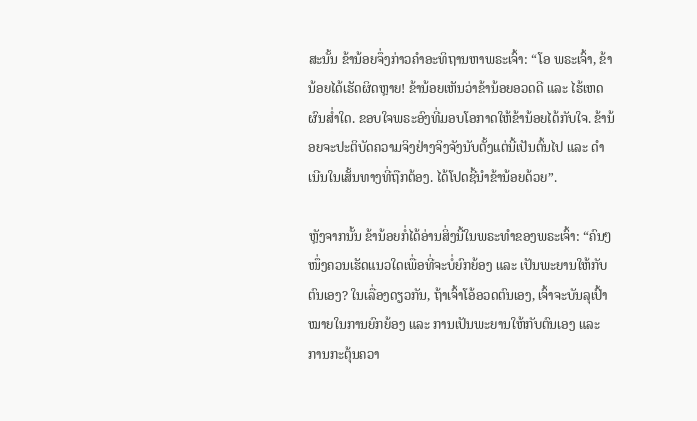ສະນັ້ນ ຂ້ານ້ອຍຈຶ່ງກ່າວຄຳອະທິຖານຫາພຣະເຈົ້າ: “ໂອ ພຣະເຈົ້າ, ຂ້ານ້ອຍໄດ້ເຮັດຜິດຫຼາຍ! ຂ້ານ້ອຍເຫັນວ່າຂ້ານ້ອຍອວດດີ ແລະ ໄຮ້ເຫດຜົນສໍ່າໃດ. ຂອບໃຈພຣະອົງທີ່ມອບໂອກາດໃຫ້ຂ້ານ້ອຍໄດ້ກັບໃຈ. ຂ້ານ້ອຍຈະປະຕິບັດຄວາມຈິງຢ່າງຈິງຈັງນັບຕັ້ງແຕ່ນີ້ເປັນຕົ້ນໄປ ແລະ ດຳເນີນໃນເສັ້ນທາງທີ່ຖືກຕ້ອງ. ໄດ້ໂປດຊີ້ນໍາຂ້ານ້ອຍດ້ວຍ”.

ຫຼັງຈາກນັ້ນ ຂ້ານ້ອຍກໍ່ໄດ້ອ່ານສິ່ງນີ້ໃນພຣະທຳຂອງພຣະເຈົ້າ: “ຄົນໆໜຶ່ງຄວນເຮັດແນວໃດເພື່ອທີ່ຈະບໍ່ຍົກຍ້ອງ ແລະ ເປັນພະຍານໃຫ້ກັບຕົນເອງ? ໃນເລື່ອງດຽວກັນ, ຖ້າເຈົ້າໂອ້ອວດຕົນເອງ, ເຈົ້າຈະບັນລຸເປົ້າໝາຍໃນການຍົກຍ້ອງ ແລະ ການເປັນພະຍານໃຫ້ກັບຕົນເອງ ແລະ ການກະຕຸ້ນຄວາ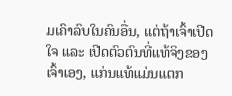ມເຄົາລົບໃນຄົນອື່ນ, ແຕ່ຖ້າເຈົ້າເປີດໃຈ ແລະ ເປີດຕົວຕົນທີ່ແທ້ຈິງຂອງເຈົ້າເອງ, ແກ່ນແທ້ແມ່ນແຕກ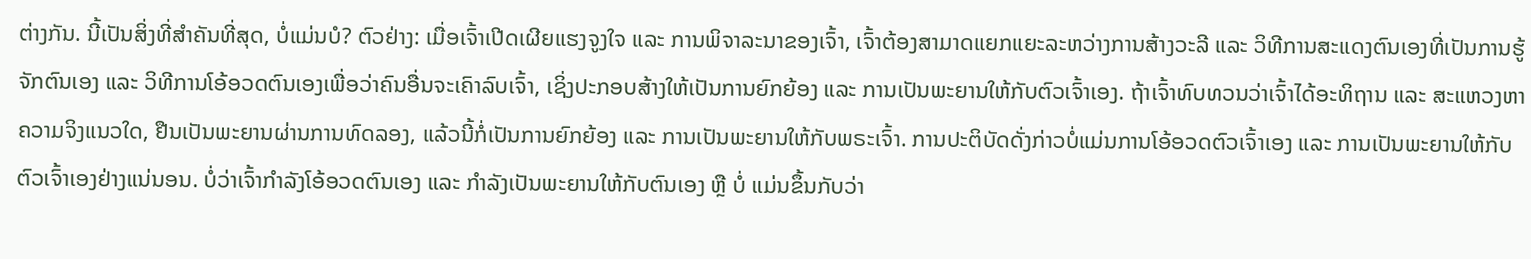ຕ່າງກັນ. ນີ້ເປັນສິ່ງທີ່ສຳຄັນທີ່ສຸດ, ບໍ່ແມ່ນບໍ? ຕົວຢ່າງ: ເມື່ອເຈົ້າເປີດເຜີຍແຮງຈູງໃຈ ແລະ ການພິຈາລະນາຂອງເຈົ້າ, ເຈົ້າຕ້ອງສາມາດແຍກແຍະລະຫວ່າງການສ້າງວະລີ ແລະ ວິທີການສະແດງຕົນເອງທີ່ເປັນການຮູ້ຈັກຕົນເອງ ແລະ ວິທີການໂອ້ອວດຕົນເອງເພື່ອວ່າຄົນອື່ນຈະເຄົາລົບເຈົ້າ, ເຊິ່ງປະກອບສ້າງໃຫ້ເປັນການຍົກຍ້ອງ ແລະ ການເປັນພະຍານໃຫ້ກັບຕົວເຈົ້າເອງ. ຖ້າເຈົ້າທົບທວນວ່າເຈົ້າໄດ້ອະທິຖານ ແລະ ສະແຫວງຫາຄວາມຈິງແນວໃດ, ຢືນເປັນພະຍານຜ່ານການທົດລອງ, ແລ້ວນີ້ກໍ່ເປັນການຍົກຍ້ອງ ແລະ ການເປັນພະຍານໃຫ້ກັບພຣະເຈົ້າ. ການປະຕິບັດດັ່ງກ່າວບໍ່ແມ່ນການໂອ້ອວດຕົວເຈົ້າເອງ ແລະ ການເປັນພະຍານໃຫ້ກັບຕົວເຈົ້າເອງຢ່າງແນ່ນອນ. ບໍ່ວ່າເຈົ້າກຳລັງໂອ້ອວດຕົນເອງ ແລະ ກຳລັງເປັນພະຍານໃຫ້ກັບຕົນເອງ ຫຼື ບໍ່ ແມ່ນຂຶ້ນກັບວ່າ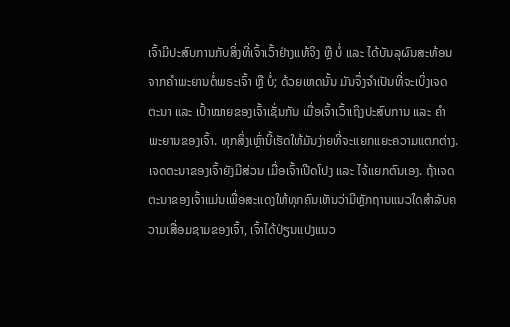ເຈົ້າມີປະສົບການກັບສິ່ງທີ່ເຈົ້າເວົ້າຢ່າງແທ້ຈິງ ຫຼື ບໍ່ ແລະ ໄດ້ບັນລຸຜົນສະທ້ອນຈາກຄຳພະຍານຕໍ່ພຣະເຈົ້າ ຫຼື ບໍ່; ດ້ວຍເຫດນັ້ນ ມັນຈຶ່ງຈຳເປັນທີ່ຈະເບິ່ງເຈດຕະນາ ແລະ ເປົ້າໝາຍຂອງເຈົ້າເຊັ່ນກັນ ເມື່ອເຈົ້າເວົ້າເຖິງປະສົບການ ແລະ ຄຳພະຍານຂອງເຈົ້າ. ທຸກສິ່ງເຫຼົ່ານີ້ເຮັດໃຫ້ມັນງ່າຍທີ່ຈະແຍກແຍະຄວາມແຕກຕ່າງ. ເຈດຕະນາຂອງເຈົ້າຍັງມີສ່ວນ ເມື່ອເຈົ້າເປີດໂປງ ແລະ ໄຈ້ແຍກຕົນເອງ. ຖ້າເຈດຕະນາຂອງເຈົ້າແມ່ນເພື່ອສະແດງໃຫ້ທຸກຄົນເຫັນວ່າມີຫຼັກຖານແນວໃດສຳລັບຄວາມເສື່ອມຊາມຂອງເຈົ້າ, ເຈົ້າໄດ້ປ່ຽນແປງແນວ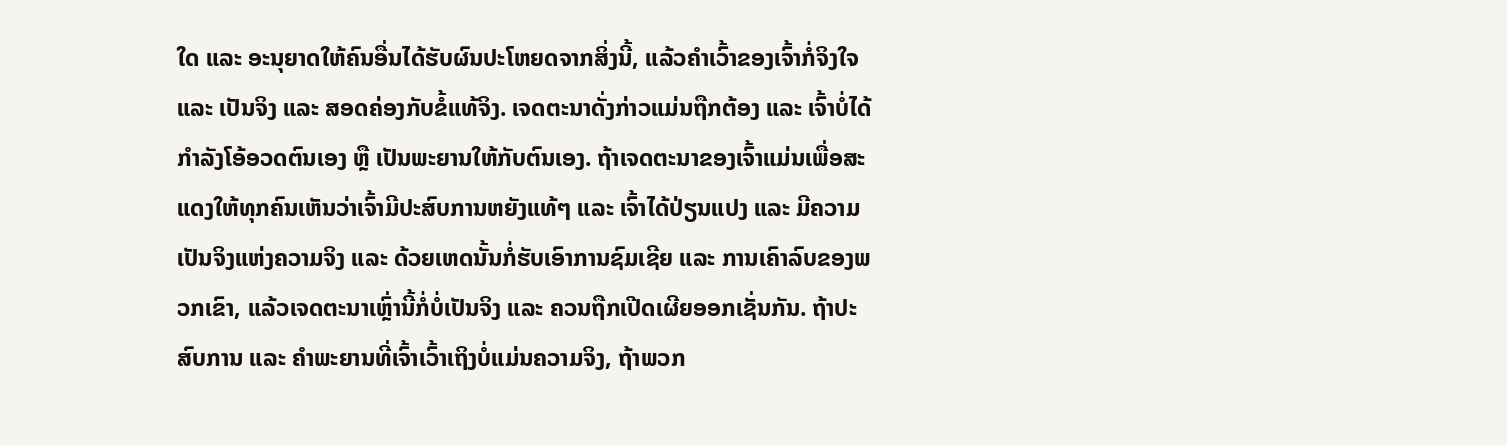ໃດ ແລະ ອະນຸຍາດໃຫ້ຄົນອື່ນໄດ້ຮັບຜົນປະໂຫຍດຈາກສິ່ງນີ້, ແລ້ວຄຳເວົ້າຂອງເຈົ້າກໍ່ຈິງໃຈ ແລະ ເປັນຈິງ ແລະ ສອດຄ່ອງກັບຂໍ້ແທ້ຈິງ. ເຈດຕະນາດັ່ງກ່າວແມ່ນຖືກຕ້ອງ ແລະ ເຈົ້າບໍ່ໄດ້ກຳລັງໂອ້ອວດຕົນເອງ ຫຼື ເປັນພະຍານໃຫ້ກັບຕົນເອງ. ຖ້າເຈດຕະນາຂອງເຈົ້າແມ່ນເພື່ອສະແດງໃຫ້ທຸກຄົນເຫັນວ່າເຈົ້າມີປະສົບການຫຍັງແທ້ໆ ແລະ ເຈົ້າໄດ້ປ່ຽນແປງ ແລະ ມີຄວາມເປັນຈິງແຫ່ງຄວາມຈິງ ແລະ ດ້ວຍເຫດນັ້ນກໍ່ຮັບເອົາການຊົມເຊີຍ ແລະ ການເຄົາລົບຂອງພວກເຂົາ, ແລ້ວເຈດຕະນາເຫຼົ່ານີ້ກໍ່ບໍ່ເປັນຈິງ ແລະ ຄວນຖືກເປີດເຜີຍອອກເຊັ່ນກັນ. ຖ້າປະສົບການ ແລະ ຄຳພະຍານທີ່ເຈົ້າເວົ້າເຖິງບໍ່ແມ່ນຄວາມຈິງ, ຖ້າພວກ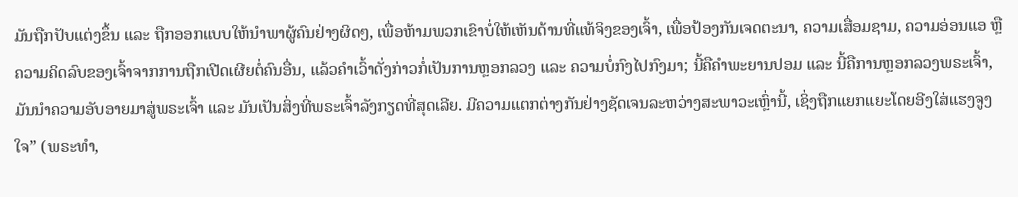ມັນຖືກປັບແຕ່ງຂຶ້ນ ແລະ ຖືກອອກແບບໃຫ້ນໍາພາຜູ້ຄົນຢ່າງຜິດໆ, ເພື່ອຫ້າມພວກເຂົາບໍ່ໃຫ້ເຫັນດ້ານທີ່ແທ້ຈິງຂອງເຈົ້າ, ເພື່ອປ້ອງກັນເຈດຕະນາ, ຄວາມເສື່ອມຊາມ, ຄວາມອ່ອນແອ ຫຼື ຄວາມຄິດລົບຂອງເຈົ້າຈາກການຖືກເປີດເຜີຍຕໍ່ຄົນອື່ນ, ແລ້ວຄຳເວົ້າດັ່ງກ່າວກໍ່ເປັນການຫຼອກລວງ ແລະ ຄວາມບໍ່ກົງໄປກົງມາ; ນີ້ຄືຄຳພະຍານປອມ ແລະ ນີ້ຄືການຫຼອກລວງພຣະເຈົ້າ, ມັນນໍາຄວາມອັບອາຍມາສູ່ພຣະເຈົ້າ ແລະ ມັນເປັນສິ່ງທີ່ພຣະເຈົ້າລັງກຽດທີ່ສຸດເລີຍ. ມີຄວາມແຕກຕ່າງກັນຢ່າງຊັດເຈນລະຫວ່າງສະພາວະເຫຼົ່ານີ້, ເຊິ່ງຖືກແຍກແຍະໂດຍອີງໃສ່ແຮງຈູງໃຈ” (ພຣະທຳ,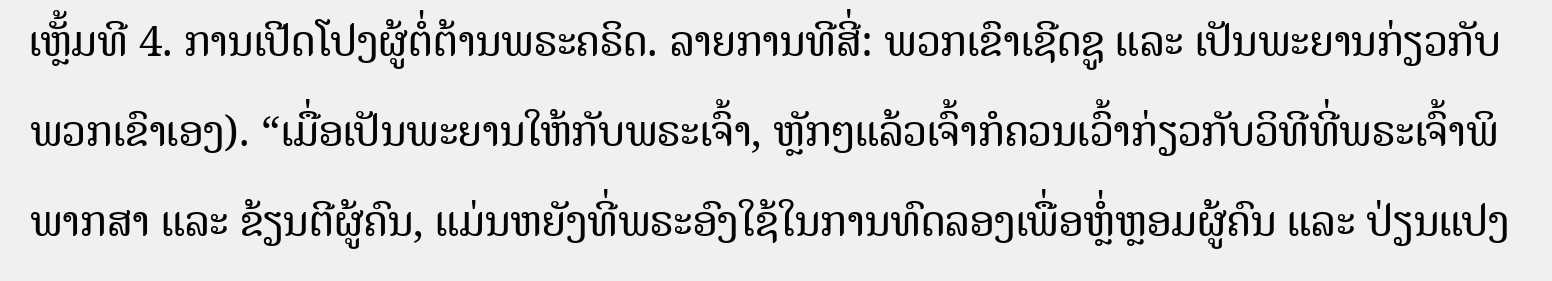ເຫຼັ້ມທີ 4. ການເປີດໂປງຜູ້ຕໍ່ຕ້ານພຣະຄຣິດ. ລາຍການທີສີ່: ພວກເຂົາເຊີດຊູ ແລະ ເປັນພະຍານກ່ຽວກັບພວກເຂົາເອງ). “ເມື່ອເປັນພະຍານໃຫ້ກັບພຣະເຈົ້າ, ຫຼັກໆແລ້ວເຈົ້າກໍຄວນເວົ້າກ່ຽວກັບວິທີທີ່ພຣະເຈົ້າພິພາກສາ ແລະ ຂ້ຽນຕີຜູ້ຄົນ, ແມ່ນຫຍັງທີ່ພຣະອົງໃຊ້ໃນການທົດລອງເພື່ອຫຼໍ່ຫຼອມຜູ້ຄົນ ແລະ ປ່ຽນແປງ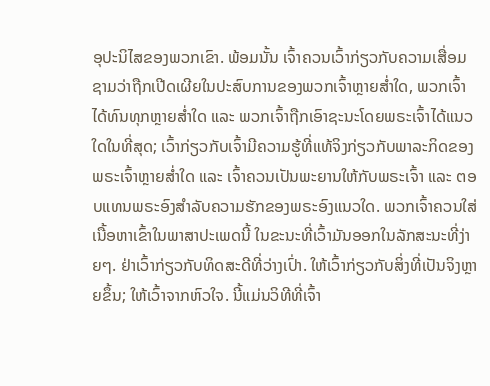ອຸປະນິໄສຂອງພວກເຂົາ. ພ້ອມນັ້ນ ເຈົ້າຄວນເວົ້າກ່ຽວກັບຄວາມເສື່ອມຊາມວ່າຖືກເປີດເຜີຍໃນປະສົບການຂອງພວກເຈົ້າຫຼາຍສໍ່າໃດ, ພວກເຈົ້າໄດ້ທົນທຸກຫຼາຍສໍ່າໃດ ແລະ ພວກເຈົ້າຖືກເອົາຊະນະໂດຍພຣະເຈົ້າໄດ້ແນວໃດໃນທີ່ສຸດ; ເວົ້າກ່ຽວກັບເຈົ້າມີຄວາມຮູ້ທີ່ແທ້ຈິງກ່ຽວກັບພາລະກິດຂອງພຣະເຈົ້າຫຼາຍສໍ່າໃດ ແລະ ເຈົ້າຄວນເປັນພະຍານໃຫ້ກັບພຣະເຈົ້າ ແລະ ຕອບແທນພຣະອົງສຳລັບຄວາມຮັກຂອງພຣະອົງແນວໃດ. ພວກເຈົ້າຄວນໃສ່ເນື້ອຫາເຂົ້າໃນພາສາປະເພດນີ້ ໃນຂະນະທີ່ເວົ້າມັນອອກໃນລັກສະນະທີ່ງ່າຍໆ. ຢ່າເວົ້າກ່ຽວກັບທິດສະດີທີ່ວ່າງເປົ່າ. ໃຫ້ເວົ້າກ່ຽວກັບສິ່ງທີ່ເປັນຈິງຫຼາຍຂຶ້ນ; ໃຫ້ເວົ້າຈາກຫົວໃຈ. ນີ້ແມ່ນວິທີທີ່ເຈົ້າ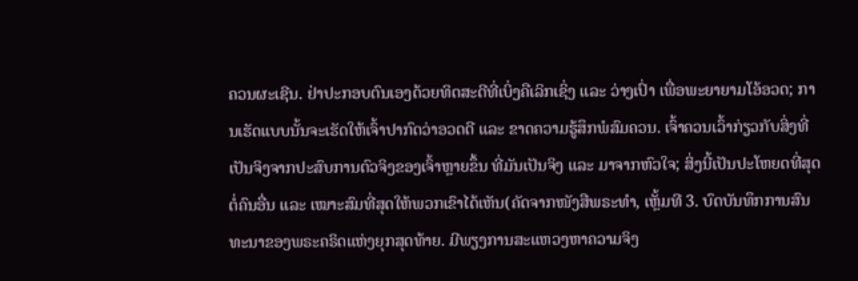ຄວນຜະເຊີນ. ຢ່າປະກອບຕົນເອງດ້ວຍທິດສະດີທີ່ເບິ່ງຄືເລິກເຊິ່ງ ແລະ ວ່າງເປົ່າ ເພື່ອພະຍາຍາມໂອ້ອວດ; ການເຮັດແບບນັ້ນຈະເຮັດໃຫ້ເຈົ້າປາກົດວ່າອວດດີ ແລະ ຂາດຄວາມຮູ້ສຶກພໍສົມຄວນ. ເຈົ້າຄວນເວົ້າກ່ຽວກັບສິ່ງທີ່ເປັນຈິງຈາກປະສົບການຕົວຈິງຂອງເຈົ້າຫຼາຍຂຶ້ນ ທີ່ມັນເປັນຈິງ ແລະ ມາຈາກຫົວໃຈ; ສິ່ງນີ້ເປັນປະໂຫຍດທີ່ສຸດຕໍ່ຄົນອື່ນ ແລະ ເໝາະສົມທີ່ສຸດໃຫ້ພວກເຂົາໄດ້ເຫັນ(ຄັດຈາກໜັງສືພຣະທຳ, ເຫຼັ້ມທີ 3. ບົດບັນທຶກການສົນທະນາຂອງພຣະຄຣິດແຫ່ງຍຸກສຸດທ້າຍ. ມີພຽງການສະແຫວງຫາຄວາມຈິງ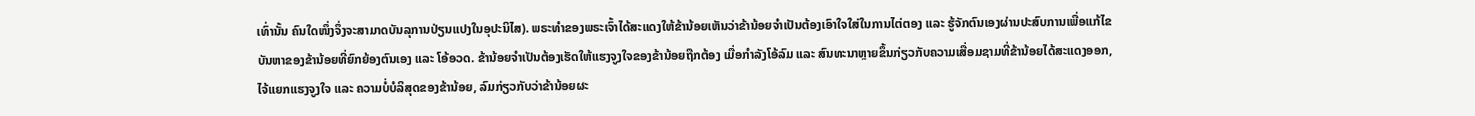ເທົ່ານັ້ນ ຄົນໃດໜຶ່ງຈຶ່ງຈະສາມາດບັນລຸການປ່ຽນແປງໃນອຸປະນິໄສ). ພຣະທຳຂອງພຣະເຈົ້າໄດ້ສະແດງໃຫ້ຂ້ານ້ອຍເຫັນວ່າຂ້ານ້ອຍຈຳເປັນຕ້ອງເອົາໃຈໃສ່ໃນການໄຕ່ຕອງ ແລະ ຮູ້ຈັກຕົນເອງຜ່ານປະສົບການເພື່ອແກ້ໄຂບັນຫາຂອງຂ້ານ້ອຍທີ່ຍົກຍ້ອງຕົນເອງ ແລະ ໂອ້ອວດ. ຂ້ານ້ອຍຈຳເປັນຕ້ອງເຮັດໃຫ້ແຮງຈູງໃຈຂອງຂ້ານ້ອຍຖືກຕ້ອງ ເມື່ອກຳລັງໂອ້ລົມ ແລະ ສົນທະນາຫຼາຍຂຶ້ນກ່ຽວກັບຄວາມເສື່ອມຊາມທີ່ຂ້ານ້ອຍໄດ້ສະແດງອອກ, ໄຈ້ແຍກແຮງຈູງໃຈ ແລະ ຄວາມບໍ່ບໍລິສຸດຂອງຂ້ານ້ອຍ, ລົມກ່ຽວກັບວ່າຂ້ານ້ອຍຜະ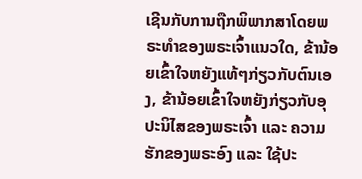ເຊີນກັບການຖືກພິພາກສາໂດຍພຣະທຳຂອງພຣະເຈົ້າແນວໃດ, ຂ້ານ້ອຍເຂົ້າໃຈຫຍັງແທ້ໆກ່ຽວກັບຕົນເອງ, ຂ້ານ້ອຍເຂົ້າໃຈຫຍັງກ່ຽວກັບອຸປະນິໄສຂອງພຣະເຈົ້າ ແລະ ຄວາມຮັກຂອງພຣະອົງ ແລະ ໃຊ້ປະ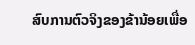ສົບການຕົວຈິງຂອງຂ້ານ້ອຍເພື່ອ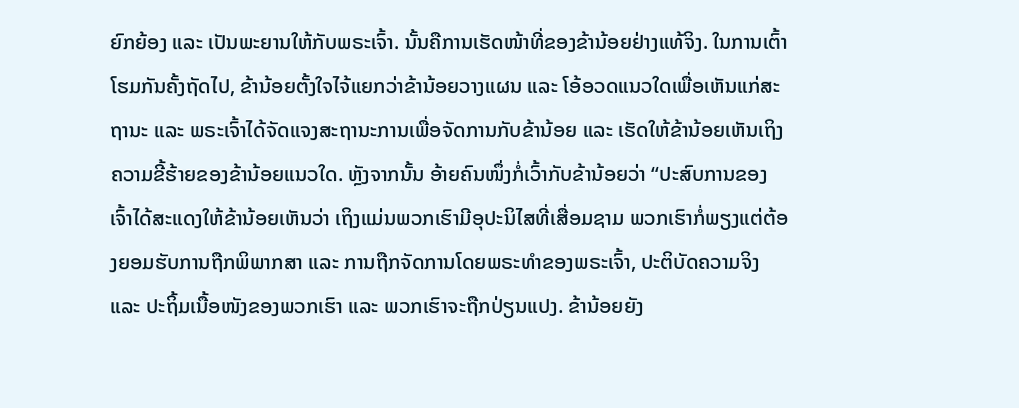ຍົກຍ້ອງ ແລະ ເປັນພະຍານໃຫ້ກັບພຣະເຈົ້າ. ນັ້ນຄືການເຮັດໜ້າທີ່ຂອງຂ້ານ້ອຍຢ່າງແທ້ຈິງ. ໃນການເຕົ້າໂຮມກັນຄັ້ງຖັດໄປ, ຂ້ານ້ອຍຕັ້ງໃຈໄຈ້ແຍກວ່າຂ້ານ້ອຍວາງແຜນ ແລະ ໂອ້ອວດແນວໃດເພື່ອເຫັນແກ່ສະຖານະ ແລະ ພຣະເຈົ້າໄດ້ຈັດແຈງສະຖານະການເພື່ອຈັດການກັບຂ້ານ້ອຍ ແລະ ເຮັດໃຫ້ຂ້ານ້ອຍເຫັນເຖິງຄວາມຂີ້ຮ້າຍຂອງຂ້ານ້ອຍແນວໃດ. ຫຼັງຈາກນັ້ນ ອ້າຍຄົນໜຶ່ງກໍ່ເວົ້າກັບຂ້ານ້ອຍວ່າ “ປະສົບການຂອງເຈົ້າໄດ້ສະແດງໃຫ້ຂ້ານ້ອຍເຫັນວ່າ ເຖິງແມ່ນພວກເຮົາມີອຸປະນິໄສທີ່ເສື່ອມຊາມ ພວກເຮົາກໍ່ພຽງແຕ່ຕ້ອງຍອມຮັບການຖືກພິພາກສາ ແລະ ການຖືກຈັດການໂດຍພຣະທຳຂອງພຣະເຈົ້າ, ປະຕິບັດຄວາມຈິງ ແລະ ປະຖິ້ມເນື້ອໜັງຂອງພວກເຮົາ ແລະ ພວກເຮົາຈະຖືກປ່ຽນແປງ. ຂ້ານ້ອຍຍັງ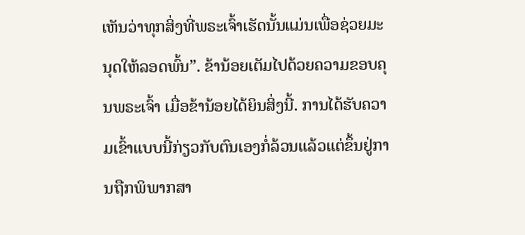ເຫັນວ່າທຸກສິ່ງທີ່ພຣະເຈົ້າເຮັດນັ້ນແມ່ນເພື່ອຊ່ວຍມະນຸດໃຫ້ລອດພົ້ນ”. ຂ້ານ້ອຍເຕັມໄປດ້ວຍຄວາມຂອບຄຸນພຣະເຈົ້າ ເມື່ອຂ້ານ້ອຍໄດ້ຍິນສິ່ງນີ້. ການໄດ້ຮັບຄວາມເຂົ້າແບບນີ້ກ່ຽວກັບຕົນເອງກໍ່ລ້ວນແລ້ວແຕ່ຂຶ້ນຢູ່ການຖືກພິພາກສາ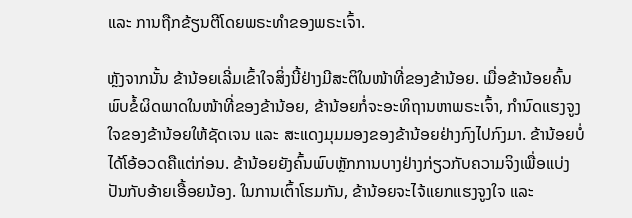ແລະ ການຖືກຂ້ຽນຕີໂດຍພຣະທຳຂອງພຣະເຈົ້າ.

ຫຼັງຈາກນັ້ນ ຂ້ານ້ອຍເລີ່ມເຂົ້າໃຈສິ່ງນີ້ຢ່າງມີສະຕິໃນໜ້າທີ່ຂອງຂ້ານ້ອຍ. ເມື່ອຂ້ານ້ອຍຄົ້ນພົບຂໍ້ຜິດພາດໃນໜ້າທີ່ຂອງຂ້ານ້ອຍ, ຂ້ານ້ອຍກໍ່ຈະອະທິຖານຫາພຣະເຈົ້າ, ກຳນົດແຮງຈູງໃຈຂອງຂ້ານ້ອຍໃຫ້ຊັດເຈນ ແລະ ສະແດງມຸມມອງຂອງຂ້ານ້ອຍຢ່າງກົງໄປກົງມາ. ຂ້ານ້ອຍບໍ່ໄດ້ໂອ້ອວດຄືແຕ່ກ່ອນ. ຂ້ານ້ອຍຍັງຄົ້ນພົບຫຼັກການບາງຢ່າງກ່ຽວກັບຄວາມຈິງເພື່ອແບ່ງປັນກັບອ້າຍເອື້ອຍນ້ອງ. ໃນການເຕົ້າໂຮມກັນ, ຂ້ານ້ອຍຈະໄຈ້ແຍກແຮງຈູງໃຈ ແລະ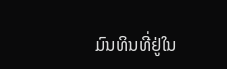ມົນທິນທີ່ຢູ່ໃນ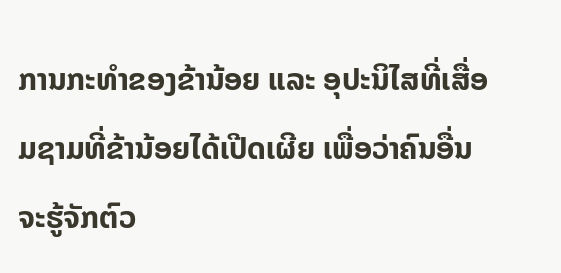ການກະທຳຂອງຂ້ານ້ອຍ ແລະ ອຸປະນິໄສທີ່ເສື່ອມຊາມທີ່ຂ້ານ້ອຍໄດ້ເປີດເຜີຍ ເພື່ອວ່າຄົນອື່ນຈະຮູ້ຈັກຕົວ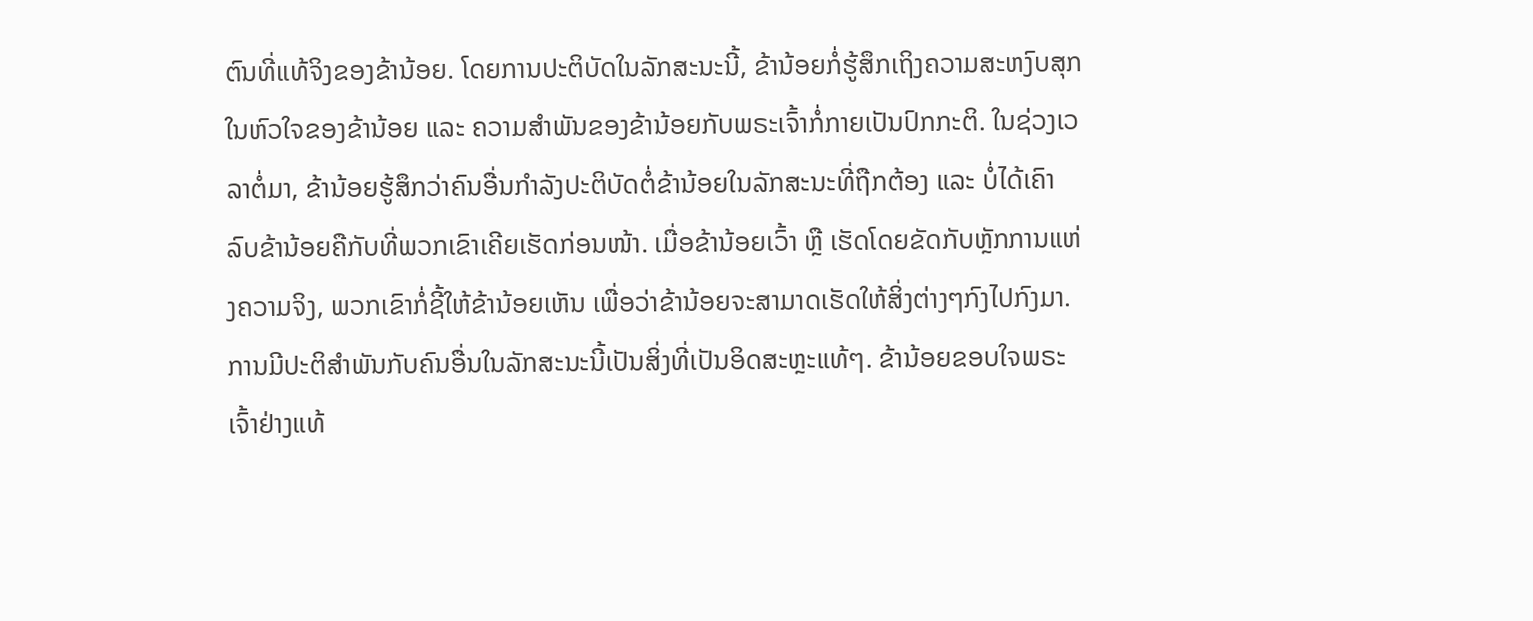ຕົນທີ່ແທ້ຈິງຂອງຂ້ານ້ອຍ. ໂດຍການປະຕິບັດໃນລັກສະນະນີ້, ຂ້ານ້ອຍກໍ່ຮູ້ສຶກເຖິງຄວາມສະຫງົບສຸກໃນຫົວໃຈຂອງຂ້ານ້ອຍ ແລະ ຄວາມສຳພັນຂອງຂ້ານ້ອຍກັບພຣະເຈົ້າກໍ່ກາຍເປັນປົກກະຕິ. ໃນຊ່ວງເວລາຕໍ່ມາ, ຂ້ານ້ອຍຮູ້ສຶກວ່າຄົນອື່ນກຳລັງປະຕິບັດຕໍ່ຂ້ານ້ອຍໃນລັກສະນະທີ່ຖືກຕ້ອງ ແລະ ບໍ່ໄດ້ເຄົາລົບຂ້ານ້ອຍຄືກັບທີ່ພວກເຂົາເຄີຍເຮັດກ່ອນໜ້າ. ເມື່ອຂ້ານ້ອຍເວົ້າ ຫຼື ເຮັດໂດຍຂັດກັບຫຼັກການແຫ່ງຄວາມຈິງ, ພວກເຂົາກໍ່ຊີ້ໃຫ້ຂ້ານ້ອຍເຫັນ ເພື່ອວ່າຂ້ານ້ອຍຈະສາມາດເຮັດໃຫ້ສິ່ງຕ່າງໆກົງໄປກົງມາ. ການມີປະຕິສຳພັນກັບຄົນອື່ນໃນລັກສະນະນີ້ເປັນສິ່ງທີ່ເປັນອິດສະຫຼະແທ້ໆ. ຂ້ານ້ອຍຂອບໃຈພຣະເຈົ້າຢ່າງແທ້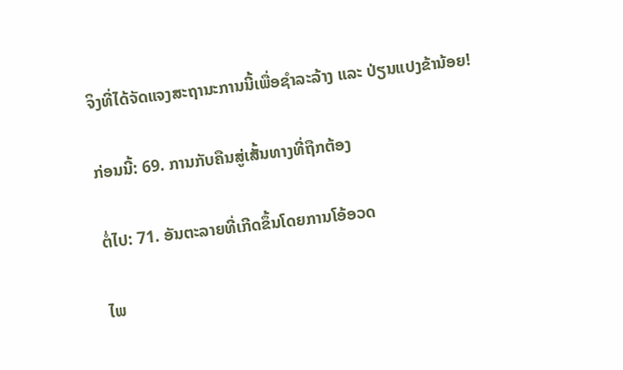ຈິງທີ່ໄດ້ຈັດແຈງສະຖານະການນີ້ເພື່ອຊໍາລະລ້າງ ແລະ ປ່ຽນແປງຂ້ານ້ອຍ!

ກ່ອນນີ້: 69. ການກັບຄືນສູ່ເສັ້ນທາງທີ່ຖືກຕ້ອງ

ຕໍ່ໄປ: 71. ອັນຕະລາຍທີ່ເກີດຂຶ້ນໂດຍການໂອ້ອວດ

ໄພ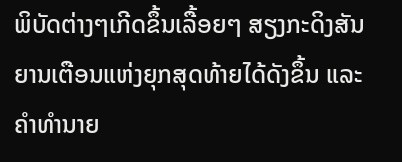ພິບັດຕ່າງໆເກີດຂຶ້ນເລື້ອຍໆ ສຽງກະດິງສັນຍານເຕືອນແຫ່ງຍຸກສຸດທ້າຍໄດ້ດັງຂຶ້ນ ແລະຄໍາທໍານາຍ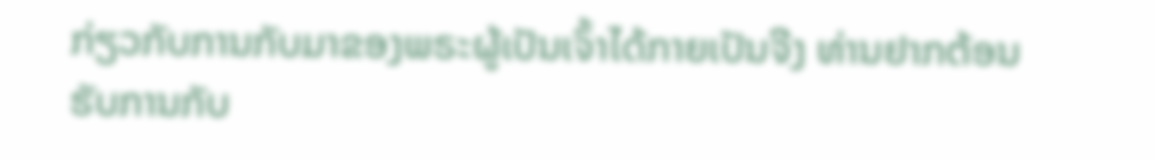ກ່ຽວກັບການກັບມາຂອງພຣະຜູ້ເປັນເຈົ້າໄດ້ກາຍເປັນຈີງ ທ່ານຢາກຕ້ອນຮັບການກັບ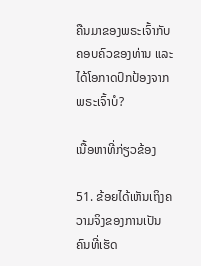ຄືນມາຂອງພຣະເຈົ້າກັບຄອບຄົວຂອງທ່ານ ແລະໄດ້ໂອກາດປົກປ້ອງຈາກພຣະເຈົ້າບໍ?

ເນື້ອຫາທີ່ກ່ຽວຂ້ອງ

51. ຂ້ອຍໄດ້ເຫັນເຖິງຄວາມຈິງຂອງການເປັນຄົນທີ່ເຮັດ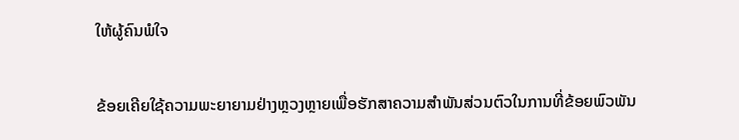ໃຫ້ຜູ້ຄົນພໍໃຈ

ຂ້ອຍເຄີຍໃຊ້ຄວາມພະຍາຍາມຢ່າງຫຼວງຫຼາຍເພື່ອຮັກສາຄວາມສຳພັນສ່ວນຕົວໃນການທີ່ຂ້ອຍພົວພັນ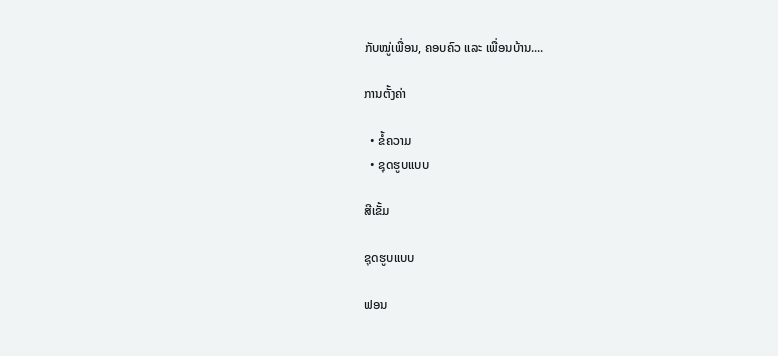ກັບໝູ່ເພື່ອນ, ຄອບຄົວ ແລະ ເພື່ອນບ້ານ....

ການຕັ້ງຄ່າ

  • ຂໍ້ຄວາມ
  • ຊຸດຮູບແບບ

ສີເຂັ້ມ

ຊຸດຮູບແບບ

ຟອນ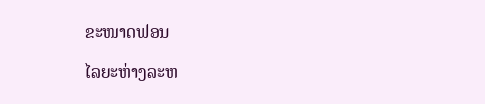ຂະໜາດຟອນ

ໄລຍະຫ່າງລະຫ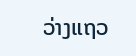ວ່າງແຖວ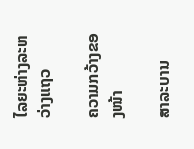ໄລຍະຫ່າງລະຫວ່າງແຖວ

ຄວາມກວ້າງຂອງໜ້າ

ສາລະບານ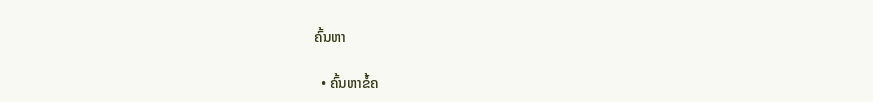ຄົ້ນຫາ

  • ຄົ້ນຫາຂໍ້ຄ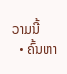ວາມນີ້
  • ຄົ້ນຫາ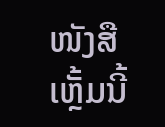ໜັງສືເຫຼັ້ມນີ້